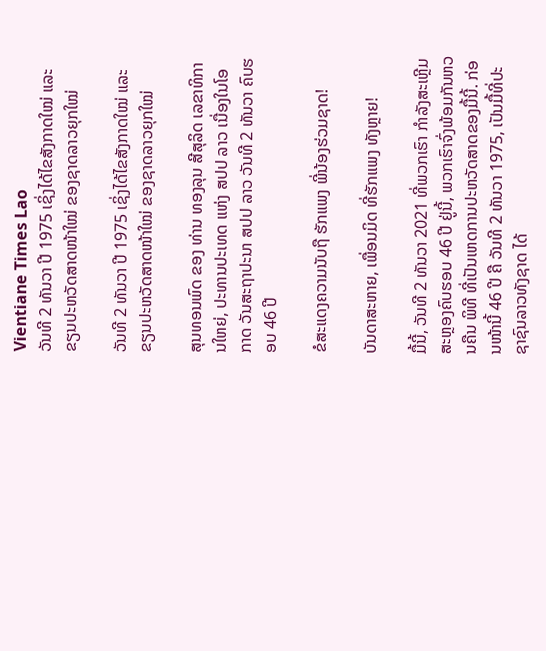Vientiane Times Lao
ວັນທີ 2 ທັນວາ ປີ 1975 ເຊິ່ງໄດ້ໄຂສັງກາດໃໝ່ ແລະ ຂຽນປະຫວັດສາດໜ້າໃໝ່ ຂອງຊາດລາວຍຸກໃໝ່

ວັນທີ 2 ທັນວາ ປີ 1975 ເຊິ່ງໄດ້ໄຂສັງກາດໃໝ່ ແລະ ຂຽນປະຫວັດສາດໜ້າໃໝ່ ຂອງຊາດລາວຍຸກໃໝ່

ສຸນທອນພົດ ຂອງ ທ່ານ ທອງລຸນ ສີສຸລິດ ເລຂາທິການໃຫຍ່, ປະທານປະເທດ ແຫ່ງ ສປປ ລາວ ເນື່ອງໃນໂອກາດ ວັນສະຖາປະນາ ສປປ ລາວ ວັນທີ 2 ທັນວາ ຄົບຮອບ 46 ປີ

ຂໍສະແດງຄວາມນັບຖື ຮັກແພງ ພີ່ນ້ອງຮ່ວມຊາດ!

ບັນດາສະຫາຍ, ເພື່ອນມິດ ທີ່ຮັກແພງ ທັງຫຼາຍ!

ມື້ນີ້, ວັນທີ 2 ທັນວາ 2021 ທີ່ພວກເຮົາ ກຳລັງສະເຫຼີມສະຫຼອງຄົບຮອບ 46 ປີ ຢູ່ນີ້, ພວກເຮົາຈົ່ງພ້ອມກັນຫວນຄືນ ພິທີ ທີ່ເປັນເຫດການປະຫວັດສາດຂອງມື້ນີ້. ກ່ອນໜ້ານີ້ 46 ປີ ຄື ວັນທີ 2 ທັນວາ 1975, ເປັນມື້ທີ່ປະຊາຊົນລາວທັງຊາດ ໄດ້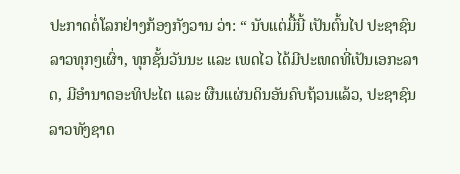ປະກາດຕໍ່ໂລກຢ່າງກ້ອງກັງວານ ວ່າ: “ ນັບແຕ່ມື້ນີ້ ເປັນຕົ້ນໄປ ປະຊາຊົນລາວທຸກໆເຜົ່າ, ທຸກຊັ້ນວັນນະ ແລະ ເພດໄວ ໄດ້ມີປະເທດທີ່ເປັນເອກະລາດ, ມີອຳນາດອະທິປະໄຕ ແລະ ຜືນແຜ່ນດິນອັນຄົບຖ້ວນແລ້ວ, ປະຊາຊົນລາວທັງຊາດ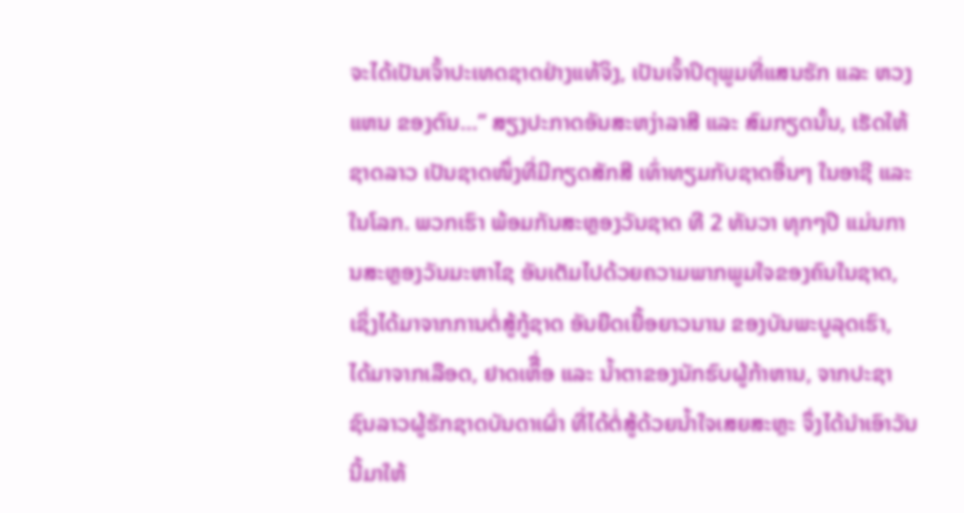ຈະໄດ້ເປັນເຈົ້າປະເທດຊາດຢ່າງແທ້ຈິງ, ເປັນເຈົ້າປິຕຸພູມທີ່ແສນຮັກ ແລະ ຫວງແຫນ ຂອງຕົນ…” ສຽງປະກາດອັນສະຫງ່າລາສີ ແລະ ສົມກຽດນັ້ນ, ເຮັດໃຫ້ຊາດລາວ ເປັນຊາດໜຶ່ງທີ່ມີກຽດສັກສີ ເທົ່າທຽມກັບຊາດອື່ນໆ ໃນອາຊີ ແລະ ໃນໂລກ. ພວກເຮົາ ພ້ອມກັນສະຫຼອງວັນຊາດ ທີ 2 ທັນວາ ທຸກໆປີ ແມ່ນການສະຫຼອງວັນມະຫາໄຊ ອັນເຕັມໄປດ້ວຍຄວາມພາກພູມໃຈຂອງຄົນໃນຊາດ, ເຊິ່ງໄດ້ມາຈາກການຕໍ່ສູ້ກູ້ຊາດ ອັນຍືດເຍື້ອຍາວນານ ຂອງບັນພະບູລຸດເຮົາ, ໄດ້ມາຈາກເລືອດ, ຢາດເຫຶື່ອ ແລະ ນໍ້າຕາຂອງນັກຮົບຜູ້ກ້າຫານ, ຈາກປະຊາຊົນລາວຜູ້ຮັກຊາດບັນດາເຜົ່າ ທີ່ໄດ້ຕໍ່ສູ້ດ້ວຍນ້ຳໃຈເສຍສະຫຼະ ຈຶ່ງໄດ້ນຳເອົາວັນນີ້ມາໃຫ້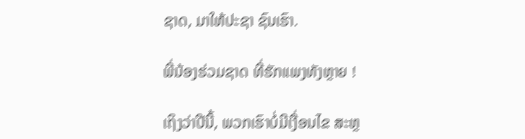ຊາດ, ມາໃຫ້ປະຊາ ຊົນເຮົາ.

ພີ່ນ້ອງຮ່ວມຊາດ ທີ່ຮັກແພງທັງຫຼາຍ !

ເຖິງວ່າປີນີ້, ພວກເຮົາບໍ່ມີເງື່ອນໄຂ ສະຫຼ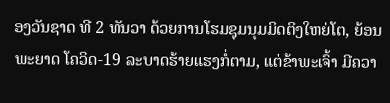ອງວັນຊາດ ທີ 2 ທັນວາ ດ້ວຍການໂຮມຊຸມນຸມມິດຕິງໃຫຍ່ໂຕ, ຍ້ອນພະຍາດ ໂຄວິດ-19 ລະບາດຮ້າຍແຮງກໍ່ຕາມ, ແຕ່ຂ້າພະເຈົ້າ ມີຄວາ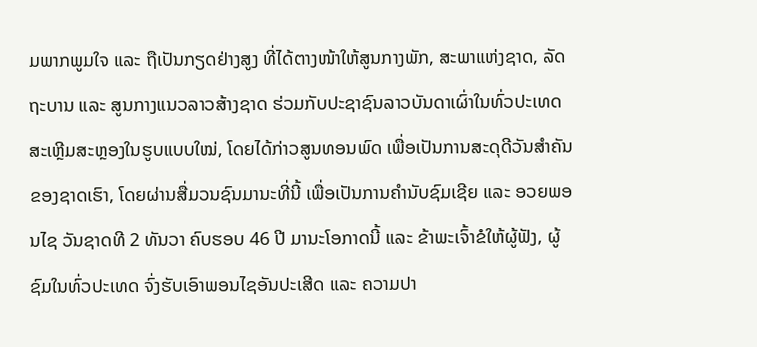ມພາກພູມໃຈ ແລະ ຖືເປັນກຽດຢ່າງສູງ ທີ່ໄດ້ຕາງໜ້າໃຫ້ສູນກາງພັກ, ສະພາແຫ່ງຊາດ, ລັດຖະບານ ແລະ ສູນກາງແນວລາວສ້າງຊາດ ຮ່ວມກັບປະຊາຊົນລາວບັນດາເຜົ່າໃນທົ່ວປະເທດ ສະເຫຼີມສະຫຼອງໃນຮູບແບບໃໝ່, ໂດຍໄດ້ກ່າວສູນທອນພົດ ເພື່ອເປັນການສະດຸດີວັນສຳຄັນຂອງຊາດເຮົາ, ໂດຍຜ່ານສື່ມວນຊົນມານະທີ່ນີ້ ເພື່ອເປັນການຄຳນັບຊົມເຊີຍ ແລະ ອວຍພອນໄຊ ວັນຊາດທີ 2 ທັນວາ ຄົບຮອບ 46 ປີ ມານະໂອກາດນີ້ ແລະ ຂ້າພະເຈົ້າຂໍໃຫ້ຜູ້ຟັງ, ຜູ້ຊົມໃນທົ່ວປະເທດ ຈົ່ງຮັບເອົາພອນໄຊອັນປະເສີດ ແລະ ຄວາມປາ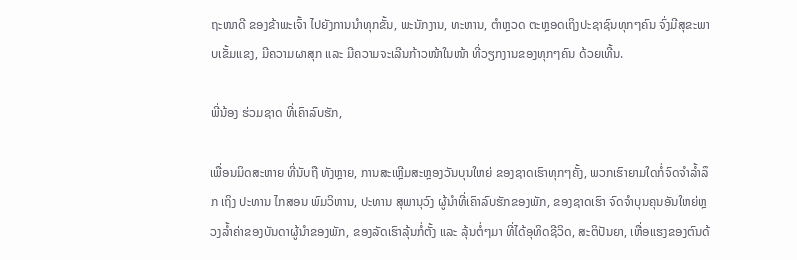ຖະໜາດີ ຂອງຂ້າພະເຈົ້າ ໄປຍັງການນຳທຸກຂັ້ນ, ພະນັກງານ, ທະຫານ, ຕຳຫຼວດ ຕະຫຼອດເຖິງປະຊາຊົນທຸກໆຄົນ ຈົ່ງມີສຸຂະພາບເຂັ້ມແຂງ, ມີຄວາມຜາສຸກ ແລະ ມີຄວາມຈະເລີນກ້າວໜ້າໃນໜ້າ ທີ່ວຽກງານຂອງທຸກໆຄົນ ດ້ວຍເທີ້ນ.

ພີ່ນ້ອງ ຮ່ວມຊາດ ທີ່ເຄົາລົບຮັກ,

ເພື່ອນມິດສະຫາຍ ທີ່ນັບຖື ທັງຫຼາຍ, ການສະເຫຼີມສະຫຼອງວັນບຸນໃຫຍ່ ຂອງຊາດເຮົາທຸກໆຄັ້ງ, ພວກເຮົາຍາມໃດກໍ່ຈົດຈຳລໍ້າລຶກ ເຖິງ ປະທານ ໄກສອນ ພົມວິຫານ, ປະທານ ສຸພານຸວົງ ຜູ້ນຳທີ່ເຄົາລົບຮັກຂອງພັກ, ຂອງຊາດເຮົາ ຈົດຈໍາບຸນຄຸນອັນໃຫຍ່ຫຼວງລໍ້າຄ່າຂອງບັນດາຜູ້ນໍາຂອງພັກ, ຂອງລັດເຮົາລຸ້ນກໍ່ຕັ້ງ ແລະ ລຸ້ນຕໍ່ໆມາ ທີ່ໄດ້ອຸທິດຊີວິດ, ສະຕິປັນຍາ, ເຫື່ອແຮງຂອງຕົນດ້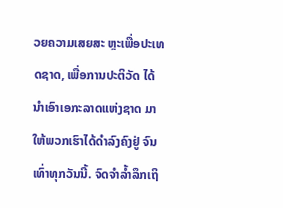ວຍຄວາມເສຍສະ ຫຼະເພື່ອປະເທດຊາດ, ເພື່ອການປະຕິວັດ ໄດ້ນຳເອົາເອກະລາດແຫ່ງຊາດ ມາໃຫ້ພວກເຮົາໄດ້ດຳລົງຄົງຢູ່ ຈົນເທົ່າທຸກວັນນີ້. ຈົດຈຳລໍ້າລຶກເຖິ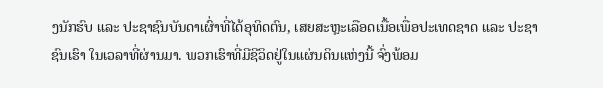ງນັກຮົບ ແລະ ປະຊາຊົນບັນດາເຜົ່າທີ່ໄດ້ອຸທິດຕົນ, ເສຍສະຫຼະເລືອດເນື້ອເພື່ອປະເທດຊາດ ແລະ ປະຊາຊົນເຮົາ ໃນເວລາທີ່ຜ່ານມາ. ພວກເຮົາທີ່ມີຊີວິດຢູ່ໃນແຜ່ນດິນແຫ່ງນີ້ ຈົ່ງພ້ອມ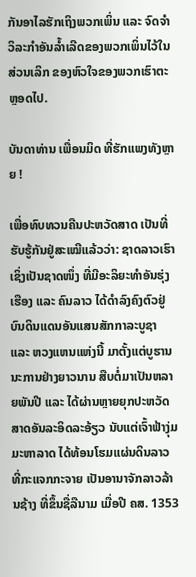ກັນອາໄລຮັກເຖິງພວກເພິ່ນ ແລະ ຈົດຈຳວິລະກຳອັນລໍ້າເລີດຂອງພວກເພິ່ນໄວ້ໃນສ່ວນເລິກ ຂອງຫົວໃຈຂອງພວກເຮົາຕະຫຼອດໄປ.

ບັນດາທ່ານ ເພື່ອນມິດ ທີ່ຮັກແພງທັງຫຼາຍ !

ເພື່ອທົບທວນຄືນປະຫວັດສາດ ເປັນທີ່ຮັບຮູ້ກັນຢູ່ສະເໝີແລ້ວວ່າ: ຊາດລາວເຮົາ ເຊິ່ງເປັນຊາດໜຶ່ງ ທີ່ມີອະລິຍະທຳອັນຮຸ່ງເຮືອງ ແລະ ຄົນລາວ ໄດ້ດໍາລົງຄົງຕົວຢູ່ບົນດິນແດນອັນແສນສັກກາລະບູຊາ ແລະ ຫວງແຫນແຫ່ງນີ້ ມາຕັ້ງແຕ່ບູຮານນະການຢ່າງຍາວນານ ສືບຕໍ່ມາເປັນຫລາຍພັນປີ ແລະ ໄດ້ຜ່ານຫຼາຍຍຸກປະຫວັດສາດອັນລະອິດລະອ້ຽວ ນັບແຕ່ເຈົ້າຟ້າງຸ່ມມະຫາລາດ ໄດ້ທ້ອນໂຮມແຜ່ນດິນລາວ ທີ່ກະແຈກກະຈາຍ ເປັນອານາຈັກລາວລ້ານຊ້າງ ທີ່ຂຶ້ນຊື່ລືນາມ ເມື່ອປີ ຄສ. 1353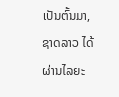ເປັນຕົ້ນມາ, ຊາດລາວ ໄດ້ຜ່ານໄລຍະ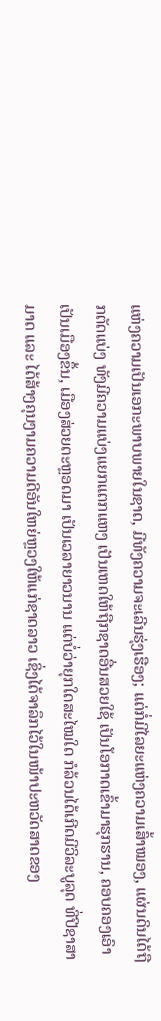ແຫ່ງຄວາມເປັນເອກະພາບພາຍໃນຊາດ, ມີທັງຄວາມຈະເລີນຮຸ່ງເຮືອງ; ແຕ່ກໍ່ມີໄລຍະແຫ່ງຄວາມເສົ້າໝອງ, ແຜ່ນດິນໄດ້ຖືກຕັດແບ່ງ ທັງມີຄວາມແບ່ງແຍກແຕກແຫງ ເປັນເຫດໃຫ້ຖືກຊາດອື່ນສວຍໃຊ້ ເປັນໂອກາດເຂົ້າມາຮຸກຮານ, ຄອບຄອງເອົາເປັນເມືອງຂຶ້ນ, ເມືອງສ່ວຍຕະຫຼອດມາ ເປັນເວລາຍາວນານ ແຕ່ບໍ່ວ່າຍຸກໃດສະໄໝໃດ ກໍລ້ວນໄດ້ເກີດມີວິລະບູລຸດ ທີ່ປີຊາສາມາດ ແລະ ໄດ້ສ້າງຄຸນງາມຄວາມດີອັນໃຫຍ່ຫຼວງໃຫ້ແກ່ຊາດລາວ ເຊິ່ງໄດ້ຈາລຶກໄວ້ໃນໜ້າປະຫວັດສາດຂອງ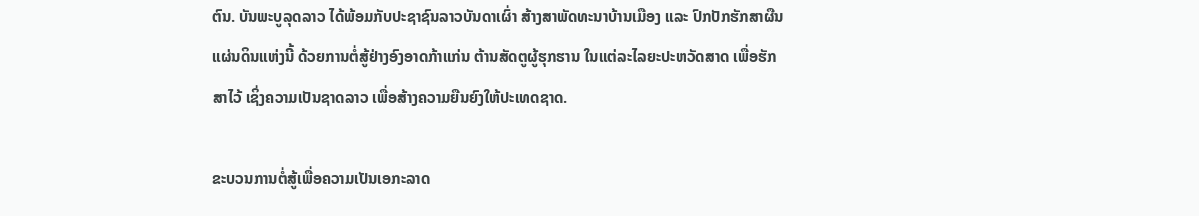ຕົນ. ບັນພະບູລຸດລາວ ໄດ້ພ້ອມກັບປະຊາຊົນລາວບັນດາເຜົ່າ ສ້າງສາພັດທະນາບ້ານເມືອງ ແລະ ປົກປັກຮັກສາຜືນແຜ່ນດິນແຫ່ງນີ້ ດ້ວຍການຕໍ່ສູ້ຢ່າງອົງອາດກ້າແກ່ນ ຕ້ານສັດຕູຜູ້ຮຸກຮານ ໃນແຕ່ລະໄລຍະປະຫວັດສາດ ເພື່ອຮັກສາໄວ້ ເຊິ່ງຄວາມເປັນຊາດລາວ ເພື່ອສ້າງຄວາມຍືນຍົງໃຫ້ປະເທດຊາດ.

ຂະບວນການຕໍ່ສູ້ເພື່ອຄວາມເປັນເອກະລາດ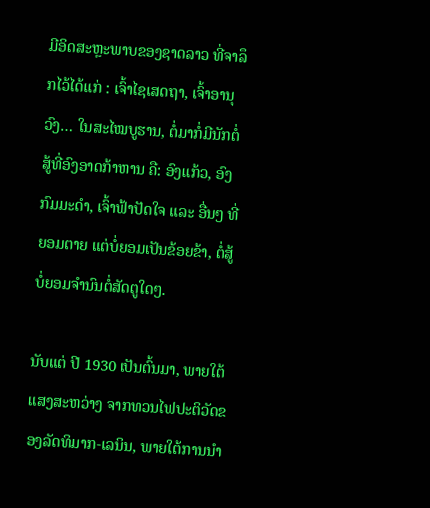ມີອິດສະຫຼະພາບຂອງຊາດລາວ ທີ່ຈາລຶກໄວ້ໄດ້ແກ່ : ເຈົ້າໄຊເສດຖາ, ເຈົ້າອານຸວົງ… ໃນສະໄໝບູຮານ, ຕໍ່ມາກໍ່ມີນັກຕໍ່ສູ້ທີ່ອົງອາດກ້າຫານ ຄື: ອົງແກ້ວ, ອົງກົມມະດຳ, ເຈົ້າຟ້າປັດໃຈ ແລະ ອື່ນໆ ທີ່ຍອມຕາຍ ແຕ່ບໍ່ຍອມເປັນຂ້ອຍຂ້າ, ຕໍ່ສູ້ບໍ່ຍອມຈຳນົນຕໍ່ສັດຕູໃດໆ.

ນັບແຕ່ ປີ 1930 ເປັນຕົ້ນມາ, ພາຍໃຕ້ແສງສະຫວ່າງ ຈາກທວນໄຟປະຕິວັດຂອງລັດທິມາກ-ເລນິນ, ພາຍໃຕ້ການນໍາ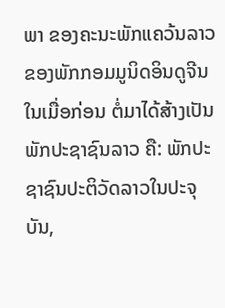ພາ ຂອງຄະນະພັກແຄວ້ນລາວ ຂອງພັກກອມມູນິດອິນດູຈີນໃນເມື່ອກ່ອນ ຕໍ່ມາໄດ້ສ້າງເປັນພັກປະຊາຊົນລາວ ຄື: ພັກປະຊາຊົນປະຕິວັດລາວໃນປະຈຸບັນ,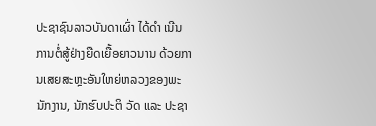ປະຊາຊົນລາວບັນດາເຜົ່າ ໄດ້ດຳ ເນີນການຕໍ່ສູ້ຢ່າງຍືດເຍື້ອຍາວນານ ດ້ວຍການເສຍສະຫຼະອັນໃຫຍ່ຫລວງຂອງພະນັກງານ, ນັກຮົບປະຕິ ວັດ ແລະ ປະຊາ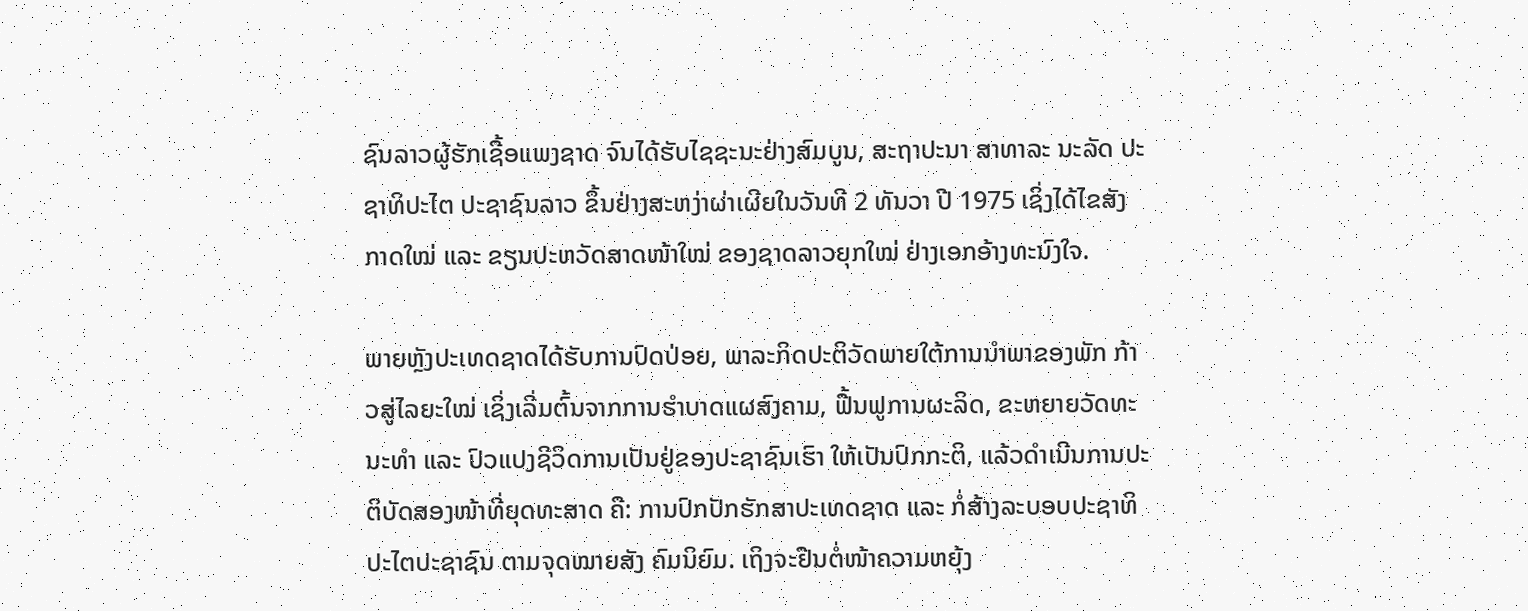ຊົນລາວຜູ້ຮັກເຊື້ອແພງຊາດ ຈົນໄດ້ຮັບໄຊຊະນະຢ່າງສົມບູນ, ສະຖາປະນາ ສາທາລະ ນະລັດ ປະຊາທິປະໄຕ ປະຊາຊົນລາວ ຂຶ້ນຢ່າງສະຫງ່າຜ່າເຜີຍໃນວັນທີ 2 ທັນວາ ປີ 1975 ເຊິ່ງໄດ້ໄຂສັງກາດໃໝ່ ແລະ ຂຽນປະຫວັດສາດໜ້າໃໝ່ ຂອງຊາດລາວຍຸກໃໝ່ ຢ່າງເອກອ້າງທະນົງໃຈ.

ພາຍຫຼັງປະເທດຊາດໄດ້ຮັບການປົດປ່ອຍ, ພາລະກິດປະຕິວັດພາຍໃຕ້ການນຳພາຂອງພັກ ກ້າວສູ່ໄລຍະໃໝ່ ເຊິ່ງເລີ່ມຕົ້ນຈາກການຮໍາບາດແຜສົງຄາມ, ຟື້ນຟູການຜະລິດ, ຂະຫຍາຍວັດທະນະທໍາ ແລະ ປົວແປງຊີວິດການເປັນຢູ່ຂອງປະຊາຊົນເຮົາ ໃຫ້ເປັນປົກກະຕິ, ແລ້ວດໍາເນີນການປະຕິບັດສອງໜ້າທີ່ຍຸດທະສາດ ຄື: ການປົກປັກຮັກສາປະເທດຊາດ ແລະ ກໍ່ສ້າງລະບອບປະຊາທິປະໄຕປະຊາຊົນ ຕາມຈຸດໝາຍສັງ ຄົມນິຍົມ. ເຖິງຈະຢືນຕໍ່ໜ້າຄວາມຫຍຸ້ງ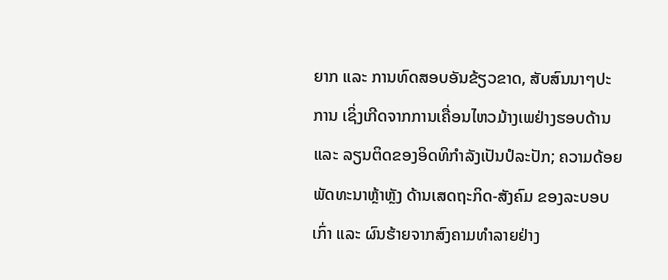ຍາກ ແລະ ການທົດສອບອັນຂ້ຽວຂາດ, ສັບສົນນາໆປະການ ເຊິ່ງເກີດຈາກການເຄື່ອນໄຫວມ້າງເພຢ່າງຮອບດ້ານ ແລະ ລຽນຕິດຂອງອິດທິກຳລັງເປັນປໍລະປັກ; ຄວາມດ້ອຍພັດທະນາຫຼ້າຫຼັງ ດ້ານເສດຖະກິດ-ສັງຄົມ ຂອງລະບອບເກົ່າ ແລະ ຜົນຮ້າຍຈາກສົງຄາມທໍາລາຍຢ່າງ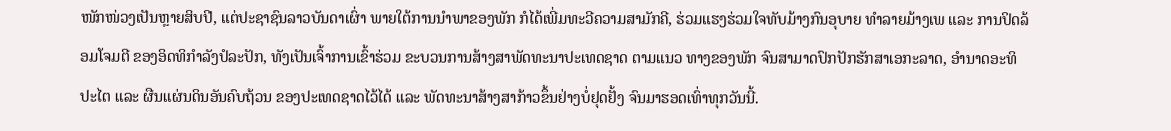ໜັກໜ່ວງເປັນຫຼາຍສິບປີ, ແຕ່ປະຊາຊົນລາວບັນດາເຜົ່າ ພາຍໃຕ້ການນຳພາຂອງພັກ ກໍໄດ້ເພີ່ມທະວີຄວາມສາມັກຄີ, ຮ່ວມແຮງຮ່ວມໃຈທັບມ້າງກົນອຸບາຍ ທໍາລາຍມ້າງເພ ແລະ ການປິດລ້ອມໂຈມຕີ ຂອງອິດທິກໍາລັງປໍລະປັກ, ທັງເປັນເຈົ້າການເຂົ້າຮ່ວມ ຂະບວນການສ້າງສາພັດທະນາປະເທດຊາດ ຕາມແນວ ທາງຂອງພັກ ຈົນສາມາດປົກປັກຮັກສາເອກະລາດ, ອໍານາດອະທິປະໄຕ ແລະ ຜືນແຜ່ນດິນອັນຄົບຖ້ວນ ຂອງປະເທດຊາດໄວ້ໄດ້ ແລະ ພັດທະນາສ້າງສາກ້າວຂຶ້ນຢ່າງບໍ່ຢຸດຢັ້ງ ຈົນມາຮອດເທົ່າທຸກວັນນີ້.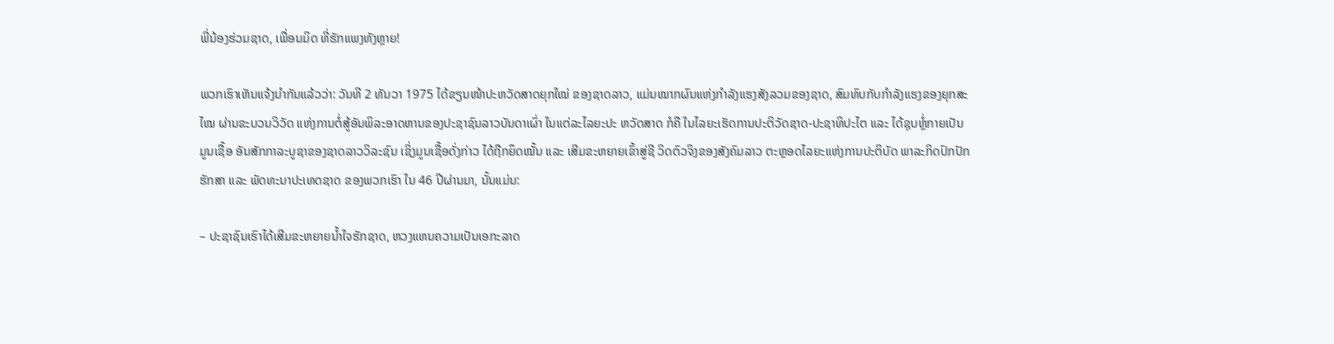ພີ່ນ້ອງຮ່ວມຊາດ, ເພື່ອນມິດ ທີ່ຮັກແພງທັງຫຼາຍ!

ພວກເຮົາເຫັນແຈ້ງນໍາກັນແລ້ວວ່າ: ວັນທີ 2 ທັນວາ 1975 ໄດ້ຂຽນໜ້າປະຫວັດສາດຍຸກໃໝ່ ຂອງຊາດລາວ, ແມ່ນໝາກຜົນແຫ່ງກໍາລັງແຮງສັງລວມຂອງຊາດ, ສົມທົບກັບກໍາລັງແຮງຂອງຍຸກສະໄໝ ຜ່ານຂະບວນວິວັດ ແຫ່ງການຕໍ່ສູ້ອັນພິລະອາດຫານຂອງປະຊາຊົນລາວບັນດາເຜົ່າ ໃນແຕ່ລະໄລຍະປະ ຫວັດສາດ ກໍຄື ໃນໄລຍະເຮັດການປະຕິວັດຊາດ-ປະຊາທິປະໄຕ ແລະ ໄດ້ຊຸບຫຼ່ໍກາຍເປັນມູນເຊື້ອ ອັນສັກກາລະບູຊາຂອງຊາດລາວວິລະຊົນ ເຊິ່ງມູນເຊື້ອດັ່ງກ່າວ ໄດ້ຖືກຍຶດໝັ້ນ ແລະ ເສີມຂະຫຍາຍເຂົ້າສູ່ຊີ ວິດຕົວຈິງຂອງສັງຄົມລາວ ຕະຫຼອດໄລຍະແຫ່ງການປະຕິບັດ ພາລະກິດປົກປັກຮັກສາ ແລະ ພັດທະນາປະເທດຊາດ ຂອງພວກເຮົາ ໃນ 46 ປີຜ່ານມາ, ນັ້ນແມ່ນ:

– ປະຊາຊົນເຮົາໄດ້ເສີມຂະຫຍາຍນໍ້າໃຈຮັກຊາດ, ຫວງແຫນຄວາມເປັນເອກະລາດ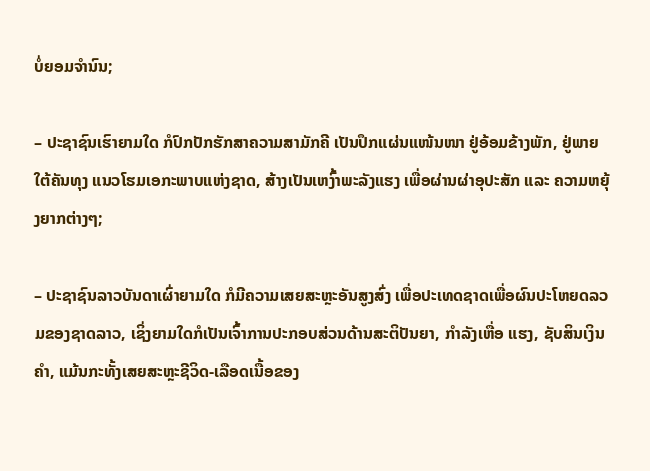ບໍ່ຍອມຈໍານົນ;

– ປະຊາຊົນເຮົາຍາມໃດ ກໍປົກປັກຮັກສາຄວາມສາມັກຄີ ເປັນປຶກແຜ່ນແໜ້ນໜາ ຢູ່ອ້ອມຂ້າງພັກ, ຢູ່ພາຍໃຕ້ຄັນທຸງ ແນວໂຮມເອກະພາບແຫ່ງຊາດ, ສ້າງເປັນເຫງົ້າພະລັງແຮງ ເພື່ອຜ່ານຜ່າອຸປະສັກ ແລະ ຄວາມຫຍຸ້ງຍາກຕ່າງໆ;

– ປະຊາຊົນລາວບັນດາເຜົ່າຍາມໃດ ກໍມີຄວາມເສຍສະຫຼະອັນສູງສົ່ງ ເພື່ອປະເທດຊາດເພື່ອຜົນປະໂຫຍດລວມຂອງຊາດລາວ, ເຊິ່ງຍາມໃດກໍເປັນເຈົ້າການປະກອບສ່ວນດ້ານສະຕິປັນຍາ, ກໍາລັງເຫື່ອ ແຮງ, ຊັບສິນເງິນຄໍາ, ແມ້ນກະທັ້ງເສຍສະຫຼະຊີວິດ-ເລືອດເນື້ອຂອງ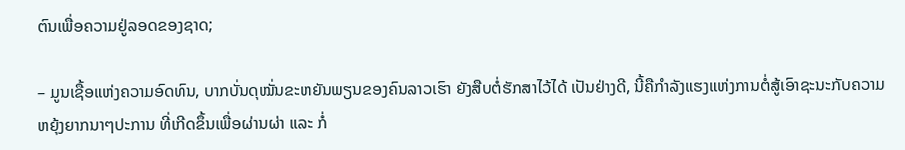ຕົນເພື່ອຄວາມຢູ່ລອດຂອງຊາດ;

– ມູນເຊື້ອແຫ່ງຄວາມອົດທົນ, ບາກບັ່ນດຸໝັ່ນຂະຫຍັນພຽນຂອງຄົນລາວເຮົາ ຍັງສືບຕໍ່ຮັກສາໄວ້ໄດ້ ເປັນຢ່າງດີ, ນີ້ຄືກຳລັງແຮງແຫ່ງການຕໍ່ສູ້ເອົາຊະນະກັບຄວາມຫຍຸ້ງຍາກນາໆປະການ ທີ່ເກີດຂຶ້ນເພື່ອຜ່ານຜ່າ ແລະ ກໍ່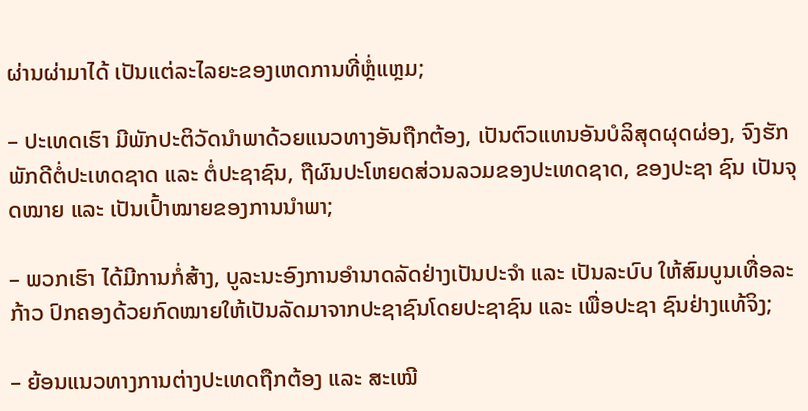ຜ່ານຜ່າມາໄດ້ ເປັນແຕ່ລະໄລຍະຂອງເຫດການທີ່ຫຼ່ໍແຫຼມ;

– ປະເທດເຮົາ ມີພັກປະຕິວັດນໍາພາດ້ວຍແນວທາງອັນຖືກຕ້ອງ, ເປັນຕົວແທນອັນບໍລິສຸດຜຸດຜ່ອງ, ຈົງຮັກພັກດີຕໍ່ປະເທດຊາດ ແລະ ຕໍ່ປະຊາຊົນ, ຖືຜົນປະໂຫຍດສ່ວນລວມຂອງປະເທດຊາດ, ຂອງປະຊາ ຊົນ ເປັນຈຸດໝາຍ ແລະ ເປັນເປົ້າໝາຍຂອງການນໍາພາ;

– ພວກເຮົາ ໄດ້ມີການກໍ່ສ້າງ, ບູລະນະອົງການອໍານາດລັດຢ່າງເປັນປະຈຳ ແລະ ເປັນລະບົບ ໃຫ້ສົມບູນເທື່ອລະກ້າວ ປົກຄອງດ້ວຍກົດໝາຍໃຫ້ເປັນລັດມາຈາກປະຊາຊົນໂດຍປະຊາຊົນ ແລະ ເພື່ອປະຊາ ຊົນຢ່າງແທ້ຈິງ;

– ຍ້ອນແນວທາງການຕ່າງປະເທດຖືກຕ້ອງ ແລະ ສະເໝີ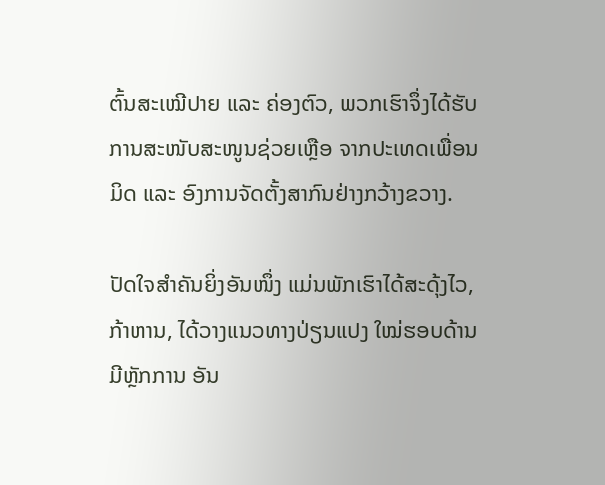ຕົ້ນສະເໝີປາຍ ແລະ ຄ່ອງຕົວ, ພວກເຮົາຈຶ່ງໄດ້ຮັບການສະໜັບສະໜູນຊ່ວຍເຫຼືອ ຈາກປະເທດເພື່ອນມິດ ແລະ ອົງການຈັດຕັ້ງສາກົນຢ່າງກວ້າງຂວາງ.

ປັດໃຈສຳຄັນຍິ່ງອັນໜຶ່ງ ແມ່ນພັກເຮົາໄດ້ສະດຸ້ງໄວ, ກ້າຫານ, ໄດ້ວາງແນວທາງປ່ຽນແປງ ໃໝ່ຮອບດ້ານມີຫຼັກການ ອັນ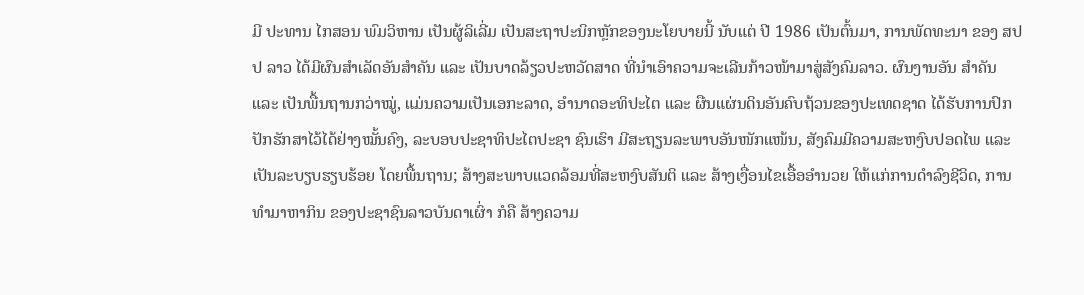ມີ ປະທານ ໄກສອນ ພົມວິຫານ ເປັນຜູ້ລິເລີ່ມ ເປັນສະຖາປະນິກຫຼັກຂອງນະໂຍບາຍນີ້ ນັບແຕ່ ປີ 1986 ເປັນຕົ້ນມາ, ການພັດທະນາ ຂອງ ສປປ ລາວ ໄດ້ມີຜົນສໍາເລັດອັນສໍາຄັນ ແລະ ເປັນບາດລ້ຽວປະຫວັດສາດ ທີ່ນໍາເອົາຄວາມຈະເລີນກ້າວໜ້າມາສູ່ສັງຄົມລາວ. ຜົນງານອັນ ສໍາຄັນ ແລະ ເປັນພື້ນຖານກວ່າໝູ່, ແມ່ນຄວາມເປັນເອກະລາດ, ອໍານາດອະທິປະໄຕ ແລະ ຜືນແຜ່ນດິນອັນຄົບຖ້ວນຂອງປະເທດຊາດ ໄດ້ຮັບການປົກປັກຮັກສາໄວ້ໄດ້ຢ່າງໝັ້ນຄົງ, ລະບອບປະຊາທິປະໄຕປະຊາ ຊົນເຮົາ ມີສະຖຽນລະພາບອັນໜັກແໜ້ນ, ສັງຄົມມີຄວາມສະຫງົບປອດໄພ ແລະ ເປັນລະບຽບຮຽບຮ້ອຍ ໂດຍພື້ນຖານ; ສ້າງສະພາບແວດລ້ອມທີ່ສະຫງົບສັນຕິ ແລະ ສ້າງເງື່ອນໄຂເອື້ອອໍານວຍ ໃຫ້ແກ່ການດຳລົງຊີວິດ, ການທໍາມາຫາກິນ ຂອງປະຊາຊົນລາວບັນດາເຜົ່າ ກໍຄື ສ້າງຄວາມ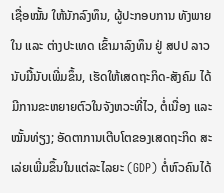ເຊື່ອໝັ້ນ ໃຫ້ນັກລົງທຶນ, ຜູ້ປະກອບການ ທັງພາຍໃນ ແລະ ຕ່າງປະເທດ ເຂົ້າມາລົງທຶນ ຢູ່ ສປປ ລາວ ນັບມື້ນັບເພີ່ມຂຶ້ນ, ເຮັດໃຫ້ເສດຖະກິດ-ສັງຄົມ ໄດ້ມີການຂະຫຍາຍຕົວໃນຈັງຫວະທີ່ໄວ, ຕໍ່ເນື່ອງ ແລະ ໝັ້ນທ່ຽງ; ອັດຕາການເຕີບໂຕຂອງເສດຖະກິດ ສະເລ່ຍເພີ່ມຂຶ້ນໃນແຕ່ລະໄລຍະ (GDP) ຕໍ່ຫົວຄົນໄດ້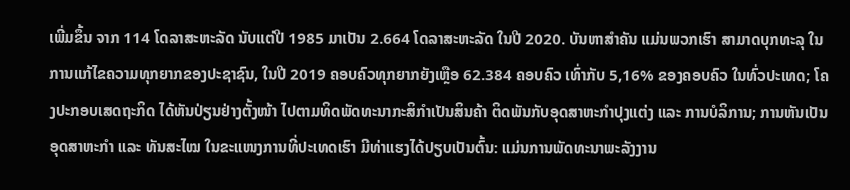ເພີ່ມຂຶ້ນ ຈາກ 114 ໂດລາສະຫະລັດ ນັບແຕ່ປີ 1985 ມາເປັນ 2.664 ໂດລາສະຫະລັດ ໃນປີ 2020. ບັນຫາສໍາຄັນ ແມ່ນພວກເຮົາ ສາມາດບຸກທະລຸ ໃນການແກ້ໄຂຄວາມທຸກຍາກຂອງປະຊາຊົນ, ໃນປີ 2019 ຄອບຄົວທຸກຍາກຍັງເຫຼືອ 62.384 ຄອບຄົວ ເທົ່າກັບ 5,16% ຂອງຄອບຄົວ ໃນທົ່ວປະເທດ; ໂຄງປະກອບເສດຖະກິດ ໄດ້ຫັນປ່ຽນຢ່າງຕັ້ງໜ້າ ໄປຕາມທິດພັດທະນາກະສິກໍາເປັນສິນຄ້າ ຕິດພັນກັບອຸດສາຫະກໍາປຸງແຕ່ງ ແລະ ການບໍລິການ; ການຫັນເປັນອຸດສາຫະກໍາ ແລະ ທັນສະໄໝ ໃນຂະແໜງການທີ່ປະເທດເຮົາ ມີທ່າແຮງໄດ້ປຽບເປັນຕົ້ນ: ແມ່ນການພັດທະນາພະລັງງານ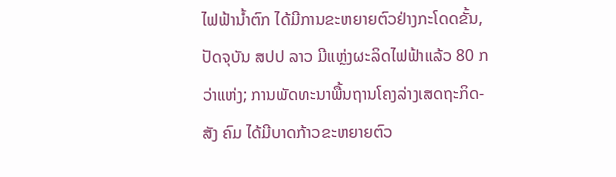ໄຟຟ້ານໍ້າຕົກ ໄດ້ມີການຂະຫຍາຍຕົວຢ່າງກະໂດດຂັ້ນ, ປັດຈຸບັນ ສປປ ລາວ ມີແຫຼ່ງຜະລິດໄຟຟ້າແລ້ວ 80 ກວ່າແຫ່ງ; ການພັດທະນາພື້ນຖານໂຄງລ່າງເສດຖະກິດ-ສັງ ຄົມ ໄດ້ມີບາດກ້າວຂະຫຍາຍຕົວ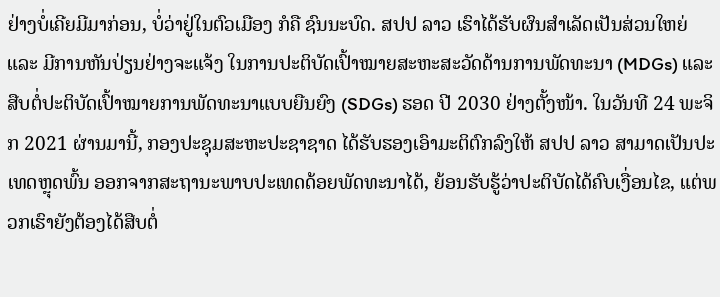ຢ່າງບໍ່ເຄີຍມີມາກ່ອນ, ບໍ່ວ່າຢູ່ໃນຕົວເມືອງ ກໍຄື ຊົນນະບົດ. ສປປ ລາວ ເຮົາໄດ້ຮັບຜົນສໍາເລັດເປັນສ່ວນໃຫຍ່ ແລະ ມີການຫັນປ່ຽນຢ່າງຈະແຈ້ງ ໃນການປະຕິບັດເປົ້າໝາຍສະຫະສະວັດດ້ານການພັດທະນາ (MDGs) ແລະ ສືບຕໍ່ປະຕິບັດເປົ້າໝາຍການພັດທະນາແບບຍືນຍົງ (SDGs) ຮອດ ປີ 2030 ຢ່າງຕັ້ງໜ້າ. ໃນວັນທີ 24 ພະຈິກ 2021 ຜ່ານມານີ້, ກອງປະຊຸມສະຫະປະຊາຊາດ ໄດ້ຮັບຮອງເອົາມະຕິຕົກລົງໃຫ້ ສປປ ລາວ ສາມາດເປັນປະເທດຫຼຸດພົ້ນ ອອກຈາກສະຖານະພາບປະເທດດ້ອຍພັດທະນາໄດ້, ຍ້ອນຮັບຮູ້ວ່າປະຕິບັດໄດ້ຄົບເງື່ອນໄຂ, ແຕ່ພວກເຮົາຍັງຕ້ອງໄດ້ສືບຕໍ່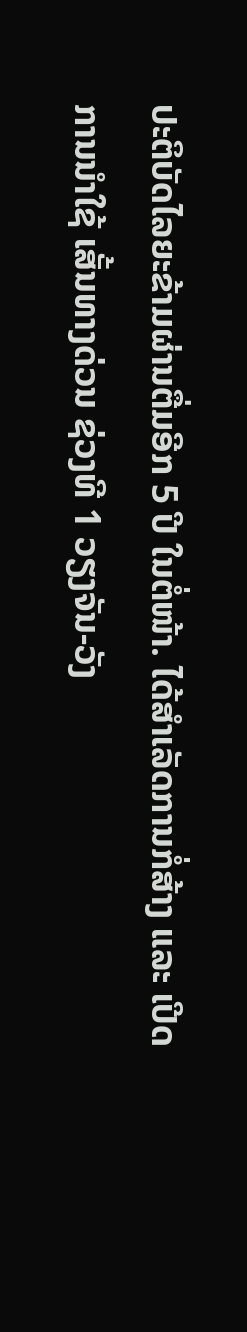ປະຕິບັດໄລຍະຂ້າມຜ່ານຕື່ມອີກ 5 ປີ ໃນຕໍ່ໜ້າ. ໄດ້ສໍາເລັດການກໍ່ສ້າງ ແລະ ເປີດການນໍາໃຊ້ ເສັ້ນທາງດ່ວນ ຊ່ວງທີ 1 ວຽງຈັນ-ວັງ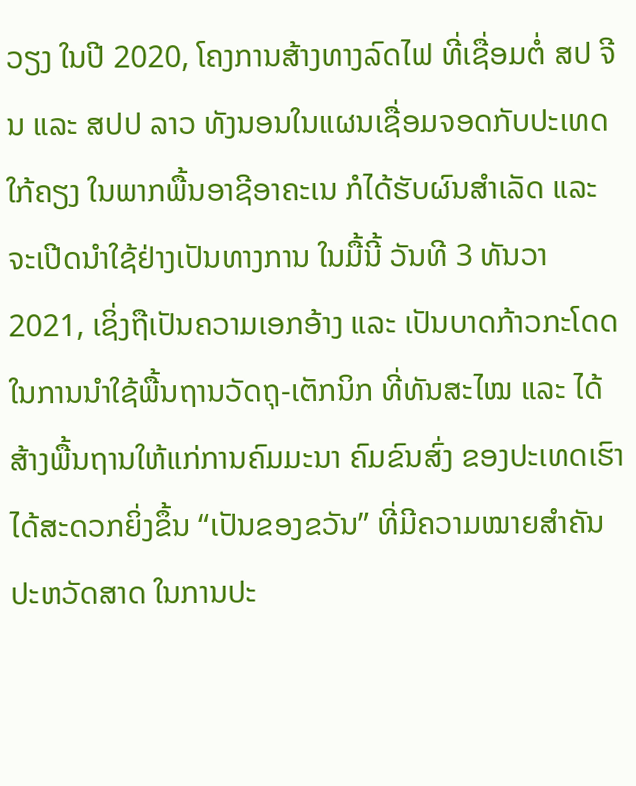ວຽງ ໃນປີ 2020, ໂຄງການສ້າງທາງລົດໄຟ ທີ່ເຊື່ອມຕໍ່ ສປ ຈີນ ແລະ ສປປ ລາວ ທັງນອນໃນແຜນເຊື່ອມຈອດກັບປະເທດໃກ້ຄຽງ ໃນພາກພື້ນອາຊີອາຄະເນ ກໍໄດ້ຮັບຜົນສໍາເລັດ ແລະ ຈະເປີດນໍາໃຊ້ຢ່າງເປັນທາງການ ໃນມື້ນີ້ ວັນທີ 3 ທັນວາ 2021, ເຊິ່ງຖືເປັນຄວາມເອກອ້າງ ແລະ ເປັນບາດກ້າວກະໂດດ ໃນການນໍາໃຊ້ພື້ນຖານວັດຖຸ-ເຕັກນິກ ທີ່ທັນສະໄໝ ແລະ ໄດ້ສ້າງພື້ນຖານໃຫ້ແກ່ການຄົມມະນາ ຄົມຂົນສົ່ງ ຂອງປະເທດເຮົາໄດ້ສະດວກຍິ່ງຂຶ້ນ “ເປັນຂອງຂວັນ” ທີ່ມີຄວາມໝາຍສໍາຄັນປະຫວັດສາດ ໃນການປະ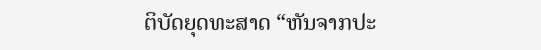ຕິບັດຍຸດທະສາດ “ຫັນຈາກປະ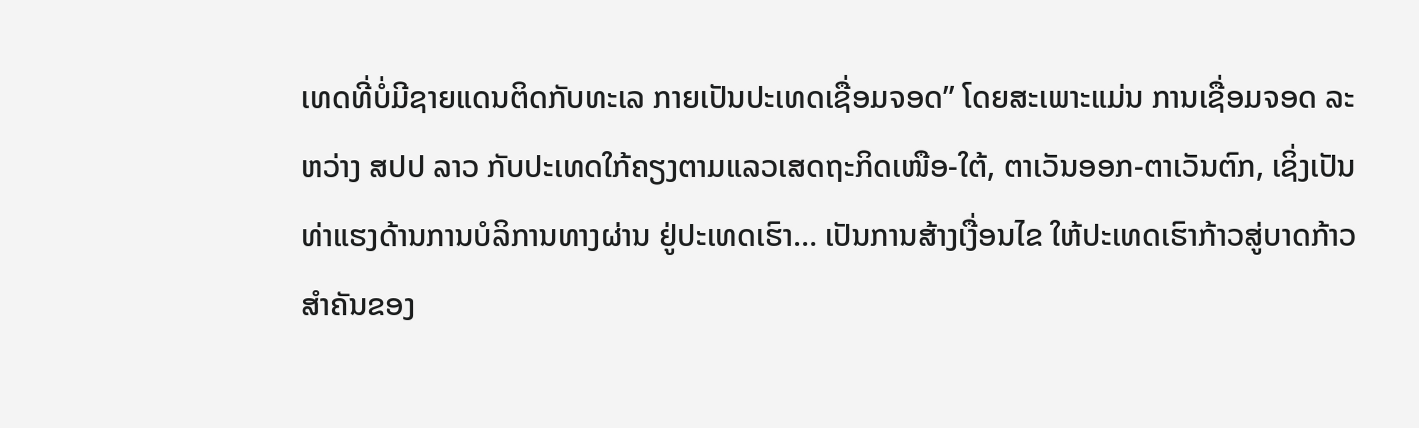ເທດທີ່ບໍ່ມີຊາຍແດນຕິດກັບທະເລ ກາຍເປັນປະເທດເຊື່ອມຈອດ” ໂດຍສະເພາະແມ່ນ ການເຊື່ອມຈອດ ລະຫວ່າງ ສປປ ລາວ ກັບປະເທດໃກ້ຄຽງຕາມແລວເສດຖະກິດເໜືອ-ໃຕ້, ຕາເວັນອອກ-ຕາເວັນຕົກ, ເຊິ່ງເປັນທ່າແຮງດ້ານການບໍລິການທາງຜ່ານ ຢູ່ປະເທດເຮົາ… ເປັນການສ້າງເງື່ອນໄຂ ໃຫ້ປະເທດເຮົາກ້າວສູ່ບາດກ້າວສຳຄັນຂອງ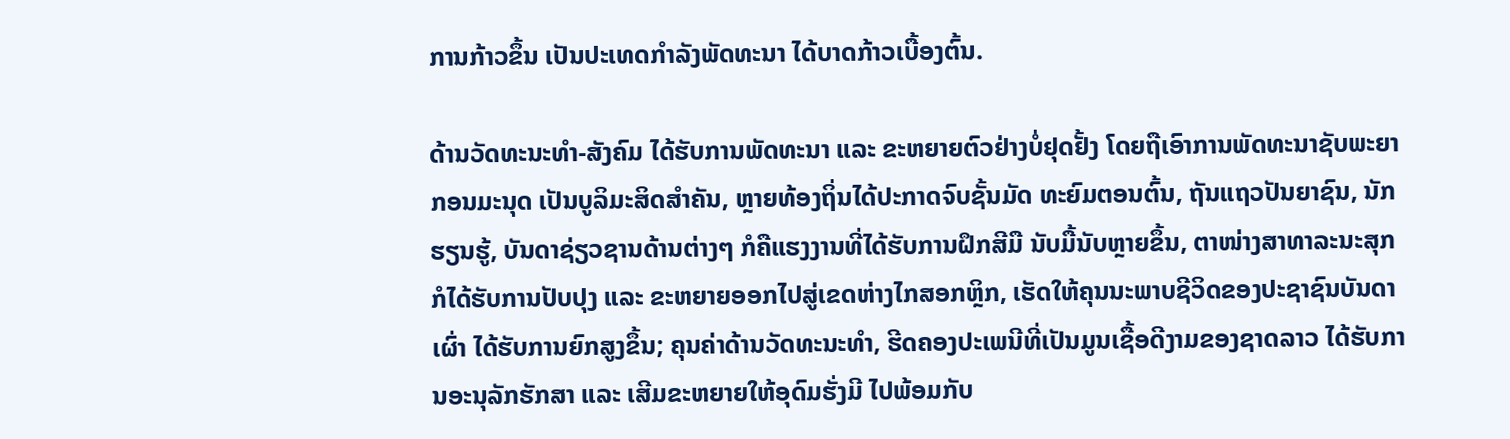ການກ້າວຂຶ້ນ ເປັນປະເທດກຳລັງພັດທະນາ ໄດ້ບາດກ້າວເບື້ອງຕົ້ນ.

ດ້ານວັດທະນະທໍາ-ສັງຄົມ ໄດ້ຮັບການພັດທະນາ ແລະ ຂະຫຍາຍຕົວຢ່າງບໍ່ຢຸດຢັ້ງ ໂດຍຖືເອົາການພັດທະນາຊັບພະຍາກອນມະນຸດ ເປັນບູລິມະສິດສໍາຄັນ, ຫຼາຍທ້ອງຖິ່ນໄດ້ປະກາດຈົບຊັ້ນມັດ ທະຍົມຕອນຕົ້ນ, ຖັນແຖວປັນຍາຊົນ, ນັກຮຽນຮູ້, ບັນດາຊ່ຽວຊານດ້ານຕ່າງໆ ກໍຄືແຮງງານທີ່ໄດ້ຮັບການຝຶກສີມື ນັບມື້ນັບຫຼາຍຂຶ້ນ, ຕາໜ່າງສາທາລະນະສຸກ ກໍໄດ້ຮັບການປັບປຸງ ແລະ ຂະຫຍາຍອອກໄປສູ່ເຂດຫ່າງໄກສອກຫຼິກ, ເຮັດໃຫ້ຄຸນນະພາບຊີວິດຂອງປະຊາຊົນບັນດາເຜົ່າ ໄດ້ຮັບການຍົກສູງຂຶ້ນ; ຄຸນຄ່າດ້ານວັດທະນະທໍາ, ຮີດຄອງປະເພນີທີ່ເປັນມູນເຊື້ອດີງາມຂອງຊາດລາວ ໄດ້ຮັບການອະນຸລັກຮັກສາ ແລະ ເສີມຂະຫຍາຍໃຫ້ອຸດົມຮັ່ງມີ ໄປພ້ອມກັບ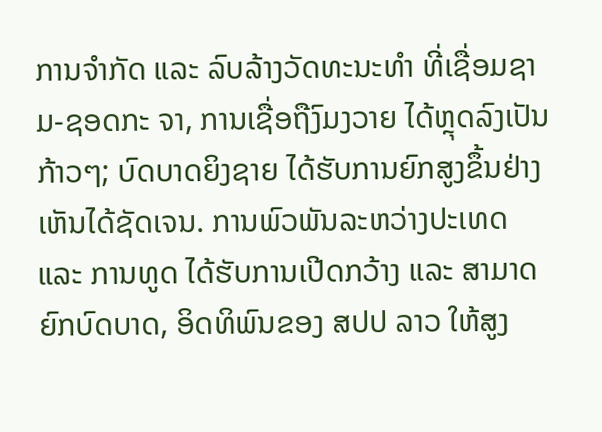ການຈໍາກັດ ແລະ ລົບລ້າງວັດທະນະທໍາ ທີ່ເຊື່ອມຊາມ-ຊອດກະ ຈາ, ການເຊື່ອຖືງົມງວາຍ ໄດ້ຫຼຸດລົງເປັນກ້າວໆ; ບົດບາດຍິງຊາຍ ໄດ້ຮັບການຍົກສູງຂຶ້ນຢ່າງເຫັນໄດ້ຊັດເຈນ. ການພົວພັນລະຫວ່າງປະເທດ ແລະ ການທູດ ໄດ້ຮັບການເປີດກວ້າງ ແລະ ສາມາດຍົກບົດບາດ, ອິດທິພົນຂອງ ສປປ ລາວ ໃຫ້ສູງ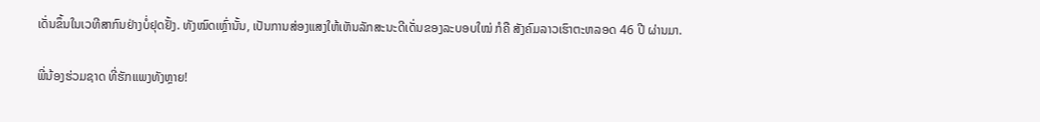ເດັ່ນຂຶ້ນໃນເວທີສາກົນຢ່າງບໍ່ຢຸດຢັ້ງ. ທັງໝົດເຫຼົ່ານັ້ນ, ເປັນການສ່ອງແສງໃຫ້ເຫັນລັກສະນະດີເດັ່ນຂອງລະບອບໃໝ່ ກໍຄື ສັງຄົມລາວເຮົາຕະຫລອດ 46 ປີ ຜ່ານມາ.

ພີ່ນ້ອງຮ່ວມຊາດ ທີ່ຮັກແພງທັງຫຼາຍ!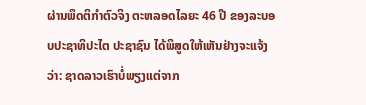ຜ່ານພຶດຕິກໍາຕົວຈິງ ຕະຫລອດໄລຍະ 46 ປີ ຂອງລະບອບປະຊາທິປະໄຕ ປະຊາຊົນ ໄດ້ພິສູດໃຫ້ເຫັນຢ່າງຈະແຈ້ງວ່າ: ຊາດລາວເຮົາບໍ່ພຽງແຕ່ຈາກ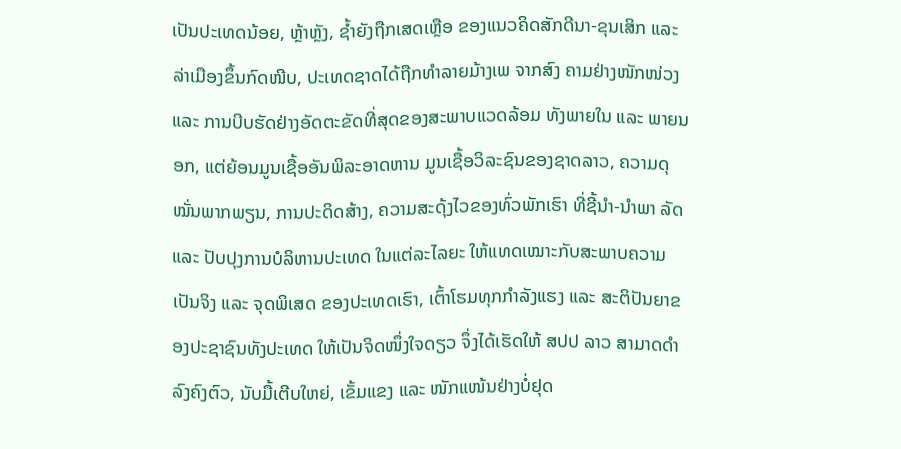ເປັນປະເທດນ້ອຍ, ຫຼ້າຫຼັງ, ຊໍ້າຍັງຖືກເສດເຫຼືອ ຂອງແນວຄິດສັກດີນາ-ຂຸນເສິກ ແລະ ລ່າເມືອງຂຶ້ນກົດໜີບ, ປະເທດຊາດໄດ້ຖືກທໍາລາຍມ້າງເພ ຈາກສົງ ຄາມຢ່າງໜັກໜ່ວງ ແລະ ການບີບຮັດຢ່າງອັດຕະຂັດທີ່ສຸດຂອງສະພາບແວດລ້ອມ ທັງພາຍໃນ ແລະ ພາຍນອກ, ແຕ່ຍ້ອນມູນເຊື້ອອັນພິລະອາດຫານ ມູນເຊື້ອວິລະຊົນຂອງຊາດລາວ, ຄວາມດຸໝັ່ນພາກພຽນ, ການປະດິດສ້າງ, ຄວາມສະດຸ້ງໄວຂອງທົ່ວພັກເຮົາ ທີ່ຊີ້ນຳ-ນຳພາ ລັດ ແລະ ປັບປຸງການບໍລິຫານປະເທດ ໃນແຕ່ລະໄລຍະ ໃຫ້ແທດເໝາະກັບສະພາບຄວາມເປັນຈິງ ແລະ ຈຸດພິເສດ ຂອງປະເທດເຮົາ, ເຕົ້າໂຮມທຸກກຳລັງແຮງ ແລະ ສະຕິປັນຍາຂອງປະຊາຊົນທັງປະເທດ ໃຫ້ເປັນຈິດໜຶ່ງໃຈດຽວ ຈຶ່ງໄດ້ເຮັດໃຫ້ ສປປ ລາວ ສາມາດດໍາລົງຄົງຕົວ, ນັບມື້ເຕີບໃຫຍ່, ເຂັ້ມແຂງ ແລະ ໜັກແໜ້ນຢ່າງບໍ່ຢຸດ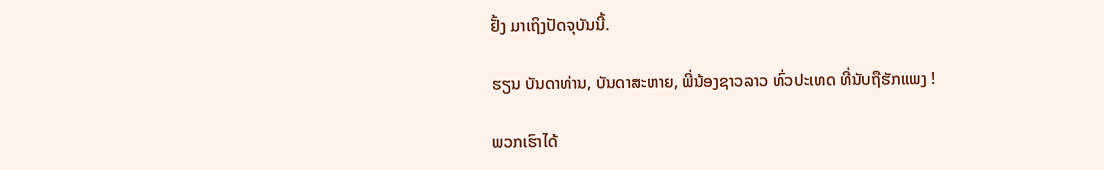ຢັ້ງ ມາເຖິງປັດຈຸບັນນີ້.

ຮຽນ ບັນດາທ່ານ, ບັນດາສະຫາຍ, ພີ່ນ້ອງຊາວລາວ ທົ່ວປະເທດ ທີ່ນັບຖືຮັກແພງ !

ພວກເຮົາໄດ້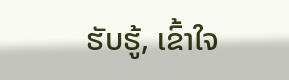ຮັບຮູ້, ເຂົ້າໃຈ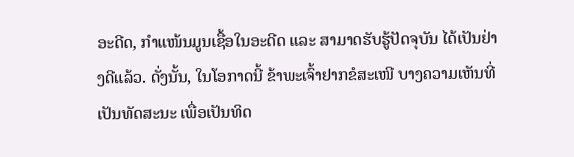ອະດີດ, ກຳແໜ້ນມູນເຊື້ອໃນອະດີດ ແລະ ສາມາດຮັບຮູ້ປັດຈຸບັນ ໄດ້ເປັນຢ່າງດີແລ້ວ. ດັ່ງນັ້ນ, ໃນໂອກາດນີ້ ຂ້າພະເຈົ້າຢາກຂໍສະເໜີ ບາງຄວາມເຫັນທີ່ເປັນທັດສະນະ ເພື່ອເປັນທິດ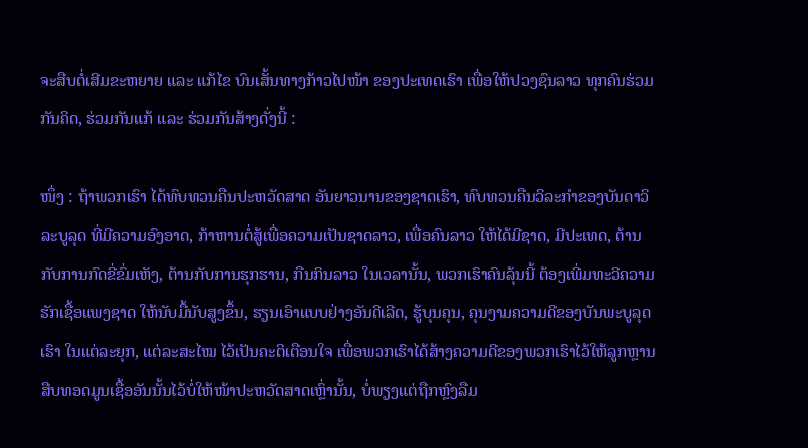ຈະສືບຕໍ່ເສີມຂະຫຍາຍ ແລະ ແກ້ໄຂ ບົນເສັ້ນທາງກ້າວໄປໜ້າ ຂອງປະເທດເຮົາ ເພື່ອໃຫ້ປວງຊົນລາວ ທຸກຄົນຮ່ວມກັນຄິດ, ຮ່ວມກັນແກ້ ແລະ ຮ່ວມກັນສ້າງດັ່ງນີ້ :

ໜຶ່ງ : ຖ້າພວກເຮົາ ໄດ້ທົບທວນຄືນປະຫວັດສາດ ອັນຍາວນານຂອງຊາດເຮົາ, ທົບທວນຄືນວິລະກຳຂອງບັນດາວິລະບູລຸດ ທີ່ມີຄວາມອົງອາດ, ກ້າຫານຕໍ່ສູ້ເພື່ອຄວາມເປັນຊາດລາວ, ເພື່ອຄົນລາວ ໃຫ້ໄດ້ມີຊາດ, ມີປະເທດ, ຕ້ານກັບການກົດຂີ່ຂົ່ມເຫັງ, ຕ້ານກັບການຮຸກຮານ, ກືນກິນລາວ ໃນເວລານັ້ນ, ພວກເຮົາຄົນລຸ້ນນີ້ ຕ້ອງເພີ່ມທະວີຄວາມຮັກເຊື້ອແພງຊາດ ໃຫ້ນັບມື້ນັບສູງຂຶ້ນ, ຮຽນເອົາແບບຢ່າງອັນດີເລີດ, ຮູ້ບຸນຄຸນ, ຄຸນງາມຄວາມດີຂອງບັນພະບູລຸດເຮົາ ໃນແຕ່ລະຍຸກ, ແຕ່ລະສະໄໝ ໄວ້ເປັນຄະຕິເຕືອນໃຈ ເພື່ອພວກເຮົາໄດ້ສ້າງຄວາມດີຂອງພວກເຮົາໄວ້ໃຫ້ລູກຫຼານ ສືບທອດມູນເຊື້ອອັນນັ້ນໄວ້ບໍ່ໃຫ້ໜ້າປະຫວັດສາດເຫຼົ່ານັ້ນ, ບໍ່ພຽງແຕ່ຖືກຫຼົງລືມ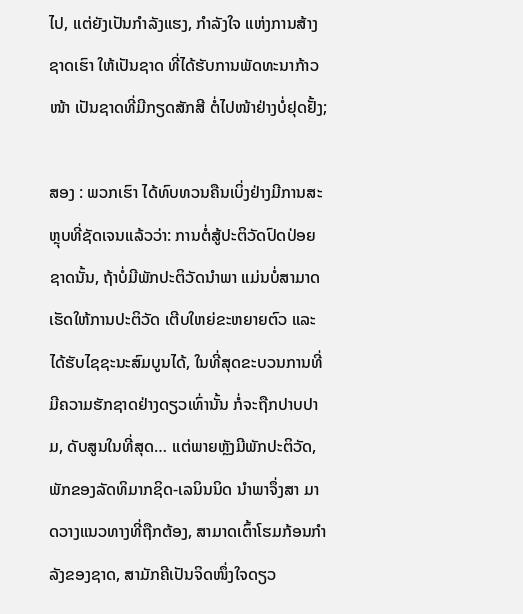ໄປ, ແຕ່ຍັງເປັນກຳລັງແຮງ, ກຳລັງໃຈ ແຫ່ງການສ້າງຊາດເຮົາ ໃຫ້ເປັນຊາດ ທີ່ໄດ້ຮັບການພັດທະນາກ້າວໜ້າ ເປັນຊາດທີ່ມີກຽດສັກສີ ຕໍ່ໄປໜ້າຢ່າງບໍ່ຢຸດຢັ້ງ;

ສອງ : ພວກເຮົາ ໄດ້ທົບທວນຄືນເບິ່ງຢ່າງມີການສະຫຼຸບທີ່ຊັດເຈນແລ້ວວ່າ: ການຕໍ່ສູ້ປະຕິວັດປົດປ່ອຍຊາດນັ້ນ, ຖ້າບໍ່ມີພັກປະຕິວັດນຳພາ ແມ່ນບໍ່ສາມາດເຮັດໃຫ້ການປະຕິວັດ ເຕີບໃຫຍ່ຂະຫຍາຍຕົວ ແລະ ໄດ້ຮັບໄຊຊະນະສົມບູນໄດ້, ໃນທີ່ສຸດຂະບວນການທີ່ມີຄວາມຮັກຊາດຢ່າງດຽວເທົ່ານັ້ນ ກໍ່ຈະຖືກປາບປາມ, ດັບສູນໃນທີ່ສຸດ… ແຕ່ພາຍຫຼັງມີພັກປະຕິວັດ, ພັກຂອງລັດທິມາກຊິດ-ເລນິນນິດ ນຳພາຈຶ່ງສາ ມາດວາງແນວທາງທີ່ຖືກຕ້ອງ, ສາມາດເຕົ້າໂຮມກ້ອນກຳລັງຂອງຊາດ, ສາມັກຄີເປັນຈິດໜຶ່ງໃຈດຽວ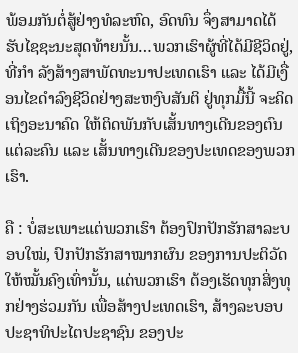ພ້ອມກັນຕໍ່ສູ້ຢ່າງທໍລະຫົດ, ອົດທົນ ຈຶ່ງສາມາດໄດ້ຮັບໄຊຊະນະສຸດທ້າຍນັ້ນ…ພວກເຮົາຜູ້ທີ່ໄດ້ມີຊີວິດຢູ່, ທີ່ກຳ ລັງສ້າງສາພັດທະນາປະເທດເຮົາ ແລະ ໄດ້ມີເງື່ອນໄຂດຳລົງຊີວິດຢ່າງສະຫງົບສັນຕິ ຢູ່ທຸກມື້ນີ້ ຈະຄິດເຖິງອະນາຄົດ ໃຫ້ຕິດພັນກັບເສັ້ນທາງເດີນຂອງຕົນແຕ່ລະຄົນ ແລະ ເສັ້ນທາງເດີນຂອງປະເທດຂອງພວກເຮົາ.

ຄື : ບໍ່ສະເພາະແຕ່ພວກເຮົາ ຕ້ອງປົກປັກຮັກສາລະບອບໃໝ່, ປົກປັກຮັກສາໝາກຜົນ ຂອງການປະຕິວັດ ໃຫ້ໝັ້ນຄົງເທົ່ານັ້ນ, ແຕ່ພວກເຮົາ ຕ້ອງເຮັດທຸກສິ່ງທຸກຢ່າງຮ່ວມກັນ ເພື່ອສ້າງປະເທດເຮົາ, ສ້າງລະບອບປະຊາທິປະໄຕປະຊາຊົນ ຂອງປະ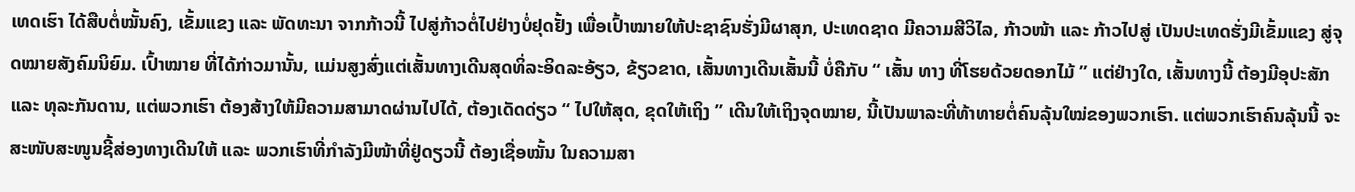ເທດເຮົາ ໄດ້ສືບຕໍ່ໝັ້ນຄົງ, ເຂັ້ມແຂງ ແລະ ພັດທະນາ ຈາກກ້າວນີ້ ໄປສູ່ກ້າວຕໍ່ໄປຢ່າງບໍ່ຢຸດຢັ້ງ ເພື່ອເປົ້າໝາຍໃຫ້ປະຊາຊົນຮັ່ງມີຜາສຸກ, ປະເທດຊາດ ມີຄວາມສີວິໄລ, ກ້າວໜ້າ ແລະ ກ້າວໄປສູ່ ເປັນປະເທດຮັ່ງມີເຂັ້ມແຂງ ສູ່ຈຸດໝາຍສັງຄົມນິຍົມ. ເປົ້າໝາຍ ທີ່ໄດ້ກ່າວມານັ້ນ, ແມ່ນສູງສົ່ງແຕ່ເສັ້ນທາງເດີນສຸດທິ່ລະອິດລະອ້ຽວ, ຂ້ຽວຂາດ, ເສັ້ນທາງເດີນເສັ້ນນີ້ ບໍ່ຄືກັບ “ ເສັ້ນ ທາງ ທີ່ໂຮຍດ້ວຍດອກໄມ້ ” ແຕ່ຢ່າງໃດ, ເສັ້ນທາງນີ້ ຕ້ອງມີອຸປະສັກ ແລະ ທຸລະກັນດານ, ແຕ່ພວກເຮົາ ຕ້ອງສ້າງໃຫ້ມີຄວາມສາມາດຜ່ານໄປໄດ້, ຕ້ອງເດັດດ່ຽວ “ ໄປໃຫ້ສຸດ, ຂຸດໃຫ້ເຖິງ ” ເດີນໃຫ້ເຖິງຈຸດໝາຍ, ນີ້ເປັນພາລະທີ່ທ້າທາຍຕໍ່ຄົນລຸ້ນໃໝ່ຂອງພວກເຮົາ. ແຕ່ພວກເຮົາຄົນລຸ້ນນີ້ ຈະສະໜັບສະໜູນຊີ້ສ່ອງທາງເດີນໃຫ້ ແລະ ພວກເຮົາທີ່ກຳລັງມີໜ້າທີ່ຢູ່ດຽວນີ້ ຕ້ອງເຊື່ອໝັ້ນ ໃນຄວາມສາ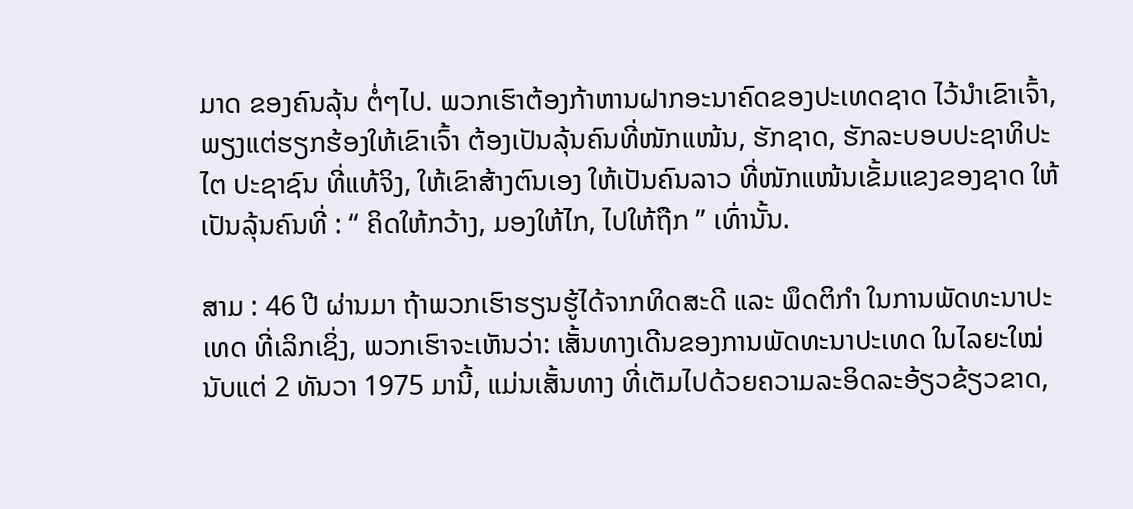ມາດ ຂອງຄົນລຸ້ນ ຕໍ່ໆໄປ. ພວກເຮົາຕ້ອງກ້າຫານຝາກອະນາຄົດຂອງປະເທດຊາດ ໄວ້ນຳເຂົາເຈົ້າ, ພຽງແຕ່ຮຽກຮ້ອງໃຫ້ເຂົາເຈົ້າ ຕ້ອງເປັນລຸ້ນຄົນທີ່ໜັກແໜ້ນ, ຮັກຊາດ, ຮັກລະບອບປະຊາທິປະໄຕ ປະຊາຊົນ ທີ່ແທ້ຈິງ, ໃຫ້ເຂົາສ້າງຕົນເອງ ໃຫ້ເປັນຄົນລາວ ທີ່ໜັກແໜ້ນເຂັ້ມແຂງຂອງຊາດ ໃຫ້ເປັນລຸ້ນຄົນທີ່ : “ ຄິດໃຫ້ກວ້າງ, ມອງໃຫ້ໄກ, ໄປໃຫ້ຖືກ ” ເທົ່ານັ້ນ.

ສາມ : 46 ປີ ຜ່ານມາ ຖ້າພວກເຮົາຮຽນຮູ້ໄດ້ຈາກທິດສະດີ ແລະ ພຶດຕິກຳ ໃນການພັດທະນາປະເທດ ທີ່ເລິກເຊິ່ງ, ພວກເຮົາຈະເຫັນວ່າ: ເສັ້ນທາງເດີນຂອງການພັດທະນາປະເທດ ໃນໄລຍະໃໝ່ ນັບແຕ່ 2 ທັນວາ 1975 ມານີ້, ແມ່ນເສັ້ນທາງ ທີ່ເຕັມໄປດ້ວຍຄວາມລະອິດລະອ້ຽວຂ້ຽວຂາດ,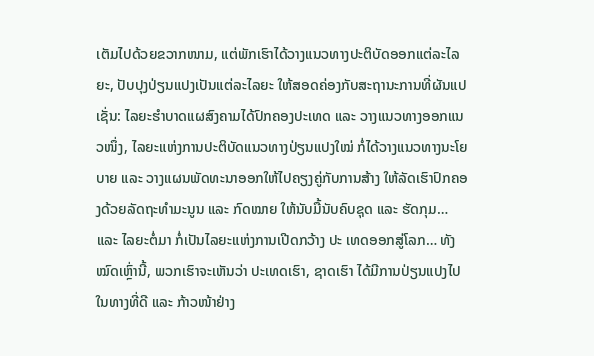ເຕັມໄປດ້ວຍຂວາກໜາມ, ແຕ່ພັກເຮົາໄດ້ວາງແນວທາງປະຕິບັດອອກແຕ່ລະໄລຍະ, ປັບປຸງປ່ຽນແປງເປັນແຕ່ລະໄລຍະ ໃຫ້ສອດຄ່ອງກັບສະຖານະການທີ່ຜັນແປ ເຊັ່ນ: ໄລຍະຮຳບາດແຜສົງຄາມໄດ້ປົກຄອງປະເທດ ແລະ ວາງແນວທາງອອກແນວໜຶ່ງ, ໄລຍະແຫ່ງການປະຕິບັດແນວທາງປ່ຽນແປງໃໝ່ ກໍ່ໄດ້ວາງແນວທາງນະໂຍບາຍ ແລະ ວາງແຜນພັດທະນາອອກໃຫ້ໄປຄຽງຄູ່ກັບການສ້າງ ໃຫ້ລັດເຮົາປົກຄອງດ້ວຍລັດຖະທຳມະນູນ ແລະ ກົດໝາຍ ໃຫ້ນັບມື້ນັບຄົບຊຸດ ແລະ ຮັດກຸມ… ແລະ ໄລຍະຕໍ່ມາ ກໍ່ເປັນໄລຍະແຫ່ງການເປີດກວ້າງ ປະ ເທດອອກສູ່ໂລກ… ທັງໝົດເຫຼົ່ານີ້, ພວກເຮົາຈະເຫັນວ່າ ປະເທດເຮົາ, ຊາດເຮົາ ໄດ້ມີການປ່ຽນແປງໄປໃນທາງທີ່ດີ ແລະ ກ້າວໜ້າຢ່າງ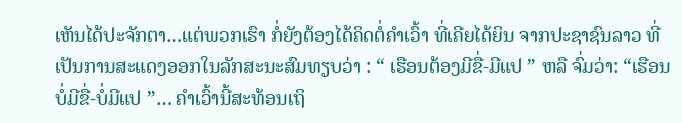ເຫັນໄດ້ປະຈັກຕາ…ແຕ່ພວກເຮົາ ກໍ່ຍັງຕ້ອງໄດ້ຄິດຕໍ່ຄຳເວົ້າ ທີ່ເຄີຍໄດ້ຍິນ ຈາກປະຊາຊົນລາວ ທີ່ເປັນການສະແດງອອກໃນລັກສະນະສົມທຽບວ່າ : “ ເຮືອນຕ້ອງມີຂື່-ມີແປ ” ຫລື ຈົ່ມວ່າ: “ເຮືອນບໍ່ມີຂື່-ບໍ່ມີແປ ”… ຄຳເວົ້ານີ້ສະທ້ອນເຖິ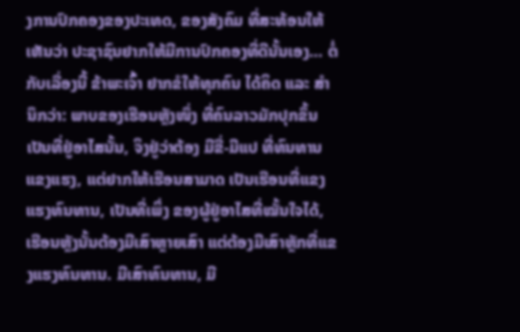ງການປົກຄອງຂອງປະເທດ, ຂອງສັງຄົມ ທີ່ສະທ້ອນໃຫ້ເຫັນວ່າ ປະຊາຊົນຢາກໃຫ້ມີການປົກຄອງທີ່ດີນັ້ນເອງ… ຕໍ່ກັບເລື່ອງນີ້ ຂ້າພະເຈົ້າ ຢາກຂໍໃຫ້ທຸກຄົນ ໄດ້ຄິດ ແລະ ສຳນຶກວ່າ: ພາບຂອງເຮືອນຫຼັງໜຶ່ງ ທີ່ຄົນລາວມັກປຸກຂຶ້ນເປັນທີ່ຢູ່ອາໄສນັ້ນ, ຈິງຢູ່ວ່າຕ້ອງ ມີຂື່-ມີແປ ທີ່ທົນທານແຂງແຮງ, ແຕ່ຢາກໃຫ້ເຮືອນສາມາດ ເປັນເຮືອນທີ່ແຂງແຮງທົນທານ, ເປັນທີ່ເພິ່ງ ຂອງຜູ້ຢູ່ອາໄສທີ່ໝັ້ນໃຈໄດ້, ເຮືອນຫຼັງນັ້ນຕ້ອງມີເສົາຫຼາຍເສົາ ແຕ່ຕ້ອງມີເສົາຫຼັກທີ່ແຂງແຮງທົນທານ. ມີເສົາທົນທານ, ມີ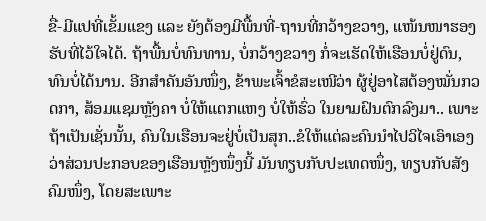ຂື່-ມີແປທີ່ເຂັ້ມແຂງ ແລະ ຍັງຕ້ອງມີພື້ນທີ່-ຖານທີ່ກວ້າງຂວາງ, ແໜ້ນໜາຮອງຮັບທີ່ໄວ້ໃຈໄດ້. ຖ້າພື້ນບໍ່ທົນທານ, ບໍ່ກວ້າງຂວາງ ກໍ່ຈະເຮັດໃຫ້ເຮືອນບໍ່ຢູ່ດົນ, ທົນບໍ່ໄດ້ນານ. ອີກສຳຄັນອັນໜຶ່ງ, ຂ້າພະເຈົ້າຂໍສະເໜີວ່າ ຜູ້ຢູ່ອາໄສຕ້ອງໝັ່ນກວດກາ, ສ້ອມແຊມຫຼັງຄາ ບໍ່ໃຫ້ແຕກແຫງ ບໍ່ໃຫ້ຮົ່ວ ໃນຍາມຝົນຕົກລົງມາ.. ເພາະຖ້າເປັນເຊັ່ນນັ້ນ, ຄົນໃນເຮືອນຈະຢູ່ບໍ່ເປັນສຸກ..ຂໍໃຫ້ແຕ່ລະຄົນນຳໄປວິໄຈເອົາເອງ ວ່າສ່ວນປະກອບຂອງເຮືອນຫຼັງໜຶ່ງນີ້ ມັນທຽບກັບປະເທດໜຶ່ງ, ທຽບກັບສັງຄົມໜຶ່ງ, ໂດຍສະເພາະ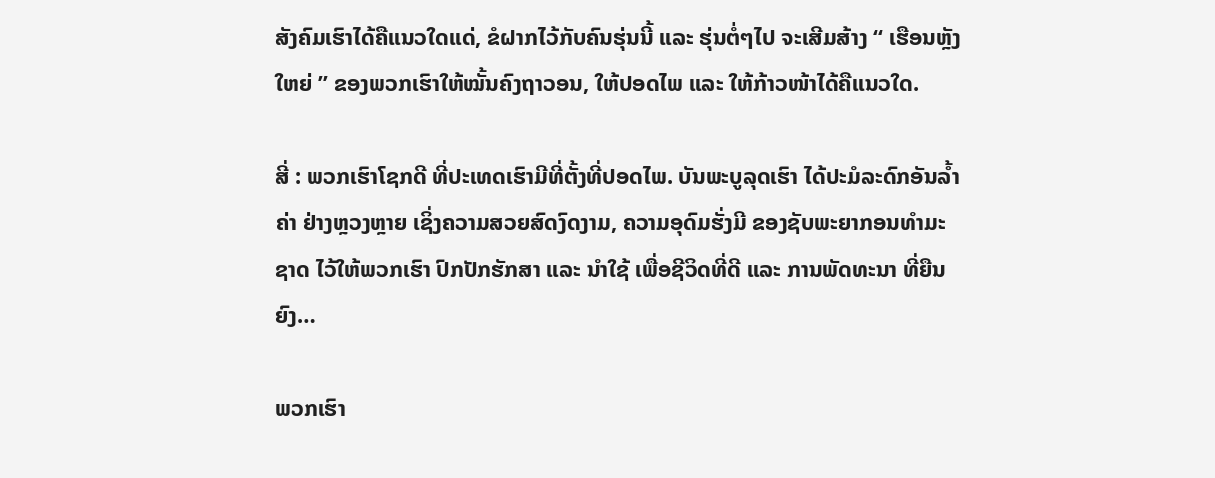ສັງຄົມເຮົາໄດ້ຄືແນວໃດແດ່, ຂໍຝາກໄວ້ກັບຄົນຮຸ່ນນີ້ ແລະ ຮຸ່ນຕໍ່ໆໄປ ຈະເສີມສ້າງ “ ເຮືອນຫຼັງໃຫຍ່ ” ຂອງພວກເຮົາໃຫ້ໝັ້ນຄົງຖາວອນ, ໃຫ້ປອດໄພ ແລະ ໃຫ້ກ້າວໜ້າໄດ້ຄືແນວໃດ.

ສີ່ : ພວກເຮົາໂຊກດີ ທີ່ປະເທດເຮົາມີທີ່ຕັ້ງທີ່ປອດໄພ. ບັນພະບູລຸດເຮົາ ໄດ້ປະມໍລະດົກອັນລໍ້າຄ່າ ຢ່າງຫຼວງຫຼາຍ ເຊິ່ງຄວາມສວຍສົດງົດງາມ, ຄວາມອຸດົມຮັ່ງມີ ຂອງຊັບພະຍາກອນທຳມະຊາດ ໄວ້ໃຫ້ພວກເຮົາ ປົກປັກຮັກສາ ແລະ ນຳໃຊ້ ເພື່ອຊີວິດທີ່ດີ ແລະ ການພັດທະນາ ທີ່ຍືນຍົງ…

ພວກເຮົາ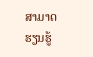ສາມາດຮຽນຮູ້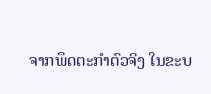ຈາກພຶດຕະກຳຕົວຈິງ ໃນຂະບ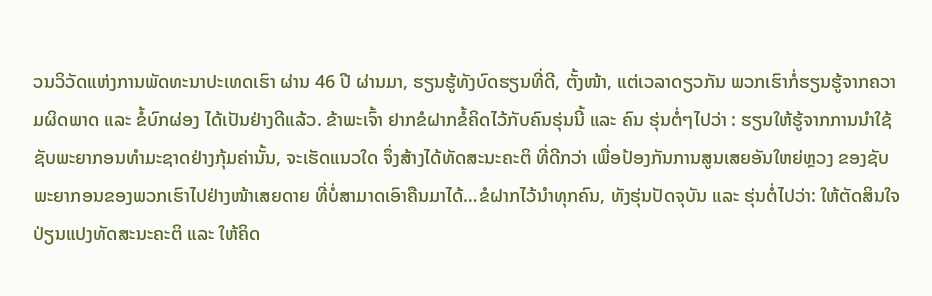ວນວິວັດແຫ່ງການພັດທະນາປະເທດເຮົາ ຜ່ານ 46 ປີ ຜ່ານມາ, ຮຽນຮູ້ທັງບົດຮຽນທີ່ດີ, ຕັ້ງໜ້າ, ແຕ່ເວລາດຽວກັນ ພວກເຮົາກໍ່ຮຽນຮູ້ຈາກຄວາມຜິດພາດ ແລະ ຂໍ້ບົກຜ່ອງ ໄດ້ເປັນຢ່າງດີແລ້ວ. ຂ້າພະເຈົ້າ ຢາກຂໍຝາກຂໍ້ຄິດໄວ້ກັບຄົນຮຸ່ນນີ້ ແລະ ຄົນ ຮຸ່ນຕໍ່ໆໄປວ່າ : ຮຽນໃຫ້ຮູ້ຈາກການນຳໃຊ້ຊັບພະຍາກອນທຳມະຊາດຢ່າງກຸ້ມຄ່ານັ້ນ, ຈະເຮັດແນວໃດ ຈຶ່ງສ້າງໄດ້ທັດສະນະຄະຕິ ທີ່ດີກວ່າ ເພື່ອປ້ອງກັນການສູນເສຍອັນໃຫຍ່ຫຼວງ ຂອງຊັບພະຍາກອນຂອງພວກເຮົາໄປຢ່າງໜ້າເສຍດາຍ ທີ່ບໍ່ສາມາດເອົາຄືນມາໄດ້…ຂໍຝາກໄວ້ນຳທຸກຄົນ, ທັງຮຸ່ນປັດຈຸບັນ ແລະ ຮຸ່ນຕໍ່ໄປວ່າ: ໃຫ້ຕັດສິນໃຈປ່ຽນແປງທັດສະນະຄະຕິ ແລະ ໃຫ້ຄິດ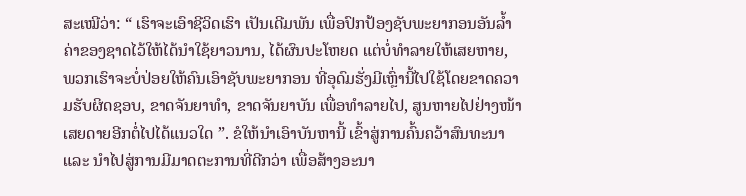ສະເໝີວ່າ: “ ເຮົາຈະເອົາຊີວິດເຮົາ ເປັນເດີມພັນ ເພື່ອປົກປ້ອງຊັບພະຍາກອນອັນລໍ້າຄ່າຂອງຊາດໄວ້ໃຫ້ໄດ້ນຳໃຊ້ຍາວນານ, ໄດ້ຜົນປະໂຫຍດ ແຕ່ບໍ່ທຳລາຍໃຫ້ເສຍຫາຍ, ພວກເຮົາຈະບໍ່ປ່ອຍໃຫ້ຄົນເອົາຊັບພະຍາກອນ ທີ່ອຸດົມຮັ່ງມີເຫຼົ່ານີ້ໄປໃຊ້ໂດຍຂາດຄວາມຮັບຜິດຊອບ, ຂາດຈັນຍາທຳ, ຂາດຈັນຍາບັນ ເພື່ອທຳລາຍໄປ, ສູນຫາຍໄປຢ່າງໜ້າເສຍດາຍອີກຕໍ່ໄປໄດ້ແນວໃດ ”. ຂໍໃຫ້ນໍາເອົາບັນຫານີ້ ເຂົ້າສູ່ການຄົ້ນຄວ້າສົນທະນາ ແລະ ນໍາໄປສູ່ການມີມາດຕະການທີ່ດີກວ່າ ເພື່ອສ້າງອະນາ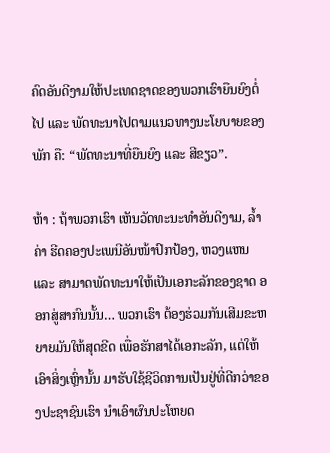ຄົດອັນດີງາມໃຫ້ປະເທດຊາດຂອງພວກເຮົາຍືນຍົງຕໍ່ໄປ ແລະ ພັດທະນາໄປຕາມແນວທາງນະໂຍບາຍຂອງພັກ ຄື: “ພັດທະນາທີ່ຍືນຍົງ ແລະ ສີຂຽວ”.

ຫ້າ : ຖ້າພວກເຮົາ ເຫັນວັດທະນະທຳອັນດີງາມ, ລໍ້າຄ່າ ຮີດຄອງປະເພນີອັນໜ້າປົກປ້ອງ, ຫວງແຫນ ແລະ ສາມາດພັດທະນາໃຫ້ເປັນເອກະລັກຂອງຊາດ ອອກສູ່ສາກົນນັ້ນ… ພວກເຮົາ ຕ້ອງຮ່ວມກັນເສີມຂະຫຍາຍມັນໃຫ້ສຸດຂີດ ເພື່ອຮັກສາໄດ້ເອກະລັກ, ແຕ່ໃຫ້ເອົາສິ່ງເຫຼົ່ານັ້ນ ມາຮັບໃຊ້ຊີວິດການເປັນຢູ່ທີ່ດີກວ່າຂອງປະຊາຊົນເຮົາ ນຳເອົາຜົນປະໂຫຍດ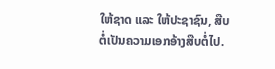ໃຫ້ຊາດ ແລະ ໃຫ້ປະຊາຊົນ, ສືບຕໍ່ເປັນຄວາມເອກອ້າງສືບຕໍ່ໄປ.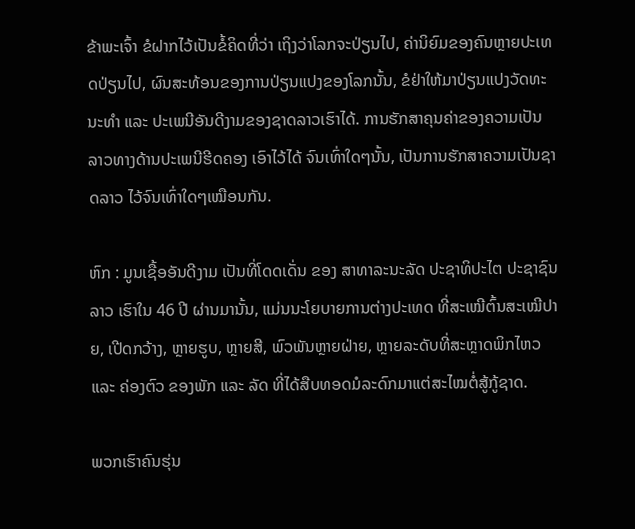ຂ້າພະເຈົ້າ ຂໍຝາກໄວ້ເປັນຂໍ້ຄິດທີ່ວ່າ ເຖິງວ່າໂລກຈະປ່ຽນໄປ, ຄ່ານິຍົມຂອງຄົນຫຼາຍປະເທດປ່ຽນໄປ, ຜົນສະທ້ອນຂອງການປ່ຽນແປງຂອງໂລກນັ້ນ, ຂໍຢ່າໃຫ້ມາປ່ຽນແປງວັດທະນະທໍາ ແລະ ປະເພນີອັນດີງາມຂອງຊາດລາວເຮົາໄດ້. ການຮັກສາຄຸນຄ່າຂອງຄວາມເປັນລາວທາງດ້ານປະເພນີຮີດຄອງ ເອົາໄວ້ໄດ້ ຈົນເທົ່າໃດໆນັ້ນ, ເປັນການຮັກສາຄວາມເປັນຊາດລາວ ໄວ້ຈົນເທົ່າໃດໆເໝືອນກັນ.

ຫົກ : ມູນເຊື້ອອັນດີງາມ ເປັນທີ່ໂດດເດັ່ນ ຂອງ ສາທາລະນະລັດ ປະຊາທິປະໄຕ ປະຊາຊົນລາວ ເຮົາໃນ 46 ປີ ຜ່ານມານັ້ນ, ແມ່ນນະໂຍບາຍການຕ່າງປະເທດ ທີ່ສະເໝີຕົ້ນສະເໝີປາຍ, ເປີດກວ້າງ, ຫຼາຍຮູບ, ຫຼາຍສີ, ພົວພັນຫຼາຍຝ່າຍ, ຫຼາຍລະດັບທີ່ສະຫຼາດພິກໄຫວ ແລະ ຄ່ອງຕົວ ຂອງພັກ ແລະ ລັດ ທີ່ໄດ້ສືບທອດມໍລະດົກມາແຕ່ສະໄໝຕໍ່ສູ້ກູ້ຊາດ.

ພວກເຮົາຄົນຮຸ່ນ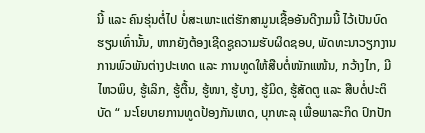ນີ້ ແລະ ຄົນຮຸ່ນຕໍ່ໄປ ບໍ່ສະເພາະແຕ່ຮັກສາມູນເຊື້ອອັນດີງາມນີ້ ໄວ້ເປັນບົດຮຽນເທົ່ານັ້ນ, ຫາກຍັງຕ້ອງເຊີດຊູຄວາມຮັບຜິດຊອບ, ພັດທະນາວຽກງານການພົວພັນຕ່າງປະເທດ ແລະ ການທູດໃຫ້ສືບຕໍ່ໜັກແໜ້ນ, ກວ້າງໄກ, ມີໄຫວພິບ, ຮູ້ເລິກ, ຮູ້ຕື້ນ, ຮູ້ໜາ, ຮູ້ບາງ, ຮູ້ມິດ, ຮູ້ສັດຕູ ແລະ ສືບຕໍ່ປະຕິບັດ “ ນະໂຍບາຍການທູດປ້ອງກັນເຫດ, ບຸກທະລຸ ເພື່ອພາລະກິດ ປົກປັກ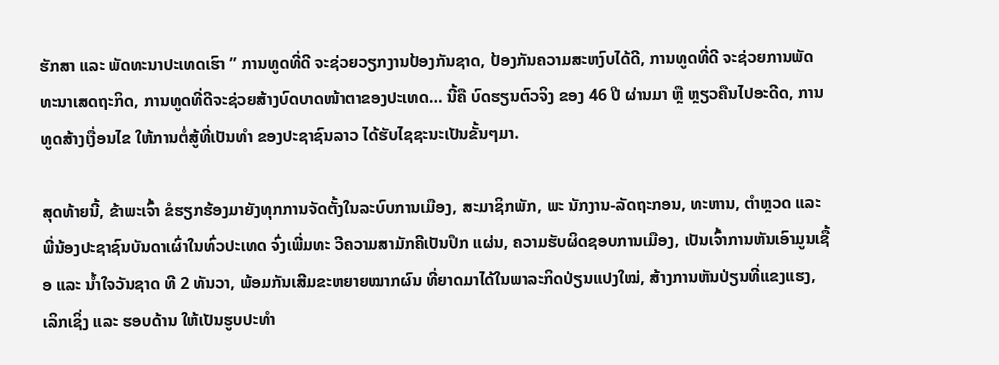ຮັກສາ ແລະ ພັດທະນາປະເທດເຮົາ ” ການທູດທີ່ດີ ຈະຊ່ວຍວຽກງານປ້ອງກັນຊາດ, ປ້ອງກັນຄວາມສະຫງົບໄດ້ດີ, ການທູດທີ່ດີ ຈະຊ່ວຍການພັດທະນາເສດຖະກິດ, ການທູດທີ່ດີຈະຊ່ວຍສ້າງບົດບາດໜ້າຕາຂອງປະເທດ… ນີ້ຄື ບົດຮຽນຕົວຈິງ ຂອງ 46 ປີ ຜ່ານມາ ຫຼື ຫຼຽວຄືນໄປອະດີດ, ການທູດສ້າງເງື່ອນໄຂ ໃຫ້ການຕໍ່ສູ້ທີ່ເປັນທຳ ຂອງປະຊາຊົນລາວ ໄດ້ຮັບໄຊຊະນະເປັນຂັ້ນໆມາ.

ສຸດທ້າຍນີ້, ຂ້າພະເຈົ້າ ຂໍຮຽກຮ້ອງມາຍັງທຸກການຈັດຕັ້ງໃນລະບົບການເມືອງ, ສະມາຊິກພັກ, ພະ ນັກງານ-ລັດຖະກອນ, ທະຫານ, ຕຳຫຼວດ ແລະ ພີ່ນ້ອງປະຊາຊົນບັນດາເຜົ່າໃນທົ່ວປະເທດ ຈົ່ງເພີ່ມທະ ວີຄວາມສາມັກຄີເປັນປຶກ ແຜ່ນ, ຄວາມຮັບຜິດຊອບການເມືອງ, ເປັນເຈົ້າການຫັນເອົາມູນເຊື້ອ ແລະ ນໍ້າໃຈວັນຊາດ ທີ 2 ທັນວາ, ພ້ອມກັນເສີມຂະຫຍາຍໝາກຜົນ ທີ່ຍາດມາໄດ້ໃນພາລະກິດປ່ຽນແປງໃໝ່, ສ້າງການຫັນປ່ຽນທີ່ແຂງແຮງ, ເລິກເຊິ່ງ ແລະ ຮອບດ້ານ ໃຫ້ເປັນຮູບປະທໍາ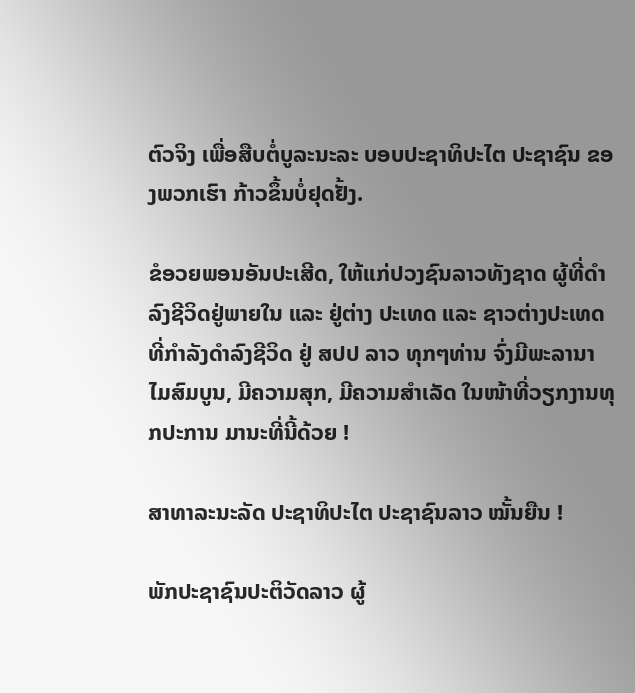ຕົວຈິງ ເພື່ອສືບຕໍ່ບູລະນະລະ ບອບປະຊາທິປະໄຕ ປະຊາຊົນ ຂອງພວກເຮົາ ກ້າວຂຶ້ນບໍ່ຢຸດຢັ້ງ.

ຂໍອວຍພອນອັນປະເສີດ, ໃຫ້ແກ່ປວງຊົນລາວທັງຊາດ ຜູ້ທີ່ດຳລົງຊີວິດຢູ່ພາຍໃນ ແລະ ຢູ່ຕ່າງ ປະເທດ ແລະ ຊາວຕ່າງປະເທດທີ່ກຳລັງດຳລົງຊີວິດ ຢູ່ ສປປ ລາວ ທຸກໆທ່ານ ຈົ່ງມີພະລານາໄມສົມບູນ, ມີຄວາມສຸກ, ມີຄວາມສຳເລັດ ໃນໜ້າທີ່ວຽກງານທຸກປະການ ມານະທີ່ນີ້ດ້ວຍ !

ສາທາລະນະລັດ ປະຊາທິປະໄຕ ປະຊາຊົນລາວ ໝັ້ນຍືນ !

ພັກປະຊາຊົນປະຕິວັດລາວ ຜູ້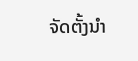ຈັດຕັ້ງນຳ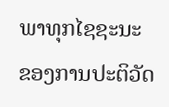ພາທຸກໄຊຊະນະ ຂອງການປະຕິວັດ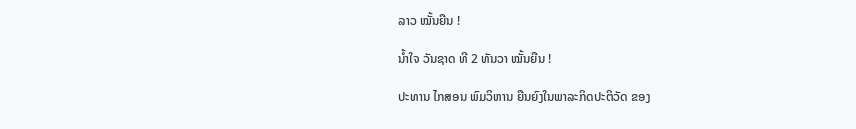ລາວ ໝັ້ນຍືນ !

ນ້ຳໃຈ ວັນຊາດ ທີ 2 ທັນວາ ໝັ້ນຍືນ !

ປະທານ ໄກສອນ ພົມວິຫານ ຍືນຍົງໃນພາລະກິດປະຕິວັດ ຂອງ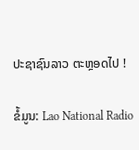ປະຊາຊົນລາວ ຕະຫຼອດໄປ !

ຂໍ້ມູນ: Lao National Radio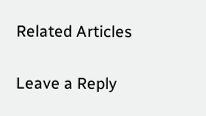Related Articles

Leave a Reply